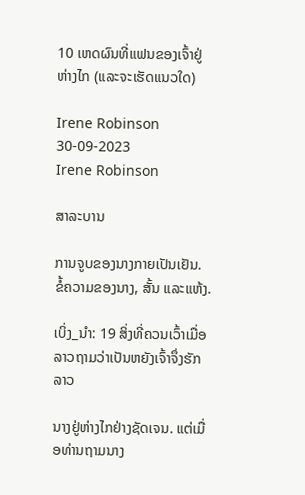10 ເຫດຜົນທີ່ແຟນຂອງເຈົ້າຢູ່ຫ່າງໄກ (ແລະຈະເຮັດແນວໃດ)

Irene Robinson 30-09-2023
Irene Robinson

ສາລະບານ

ການຈູບຂອງນາງກາຍເປັນເຢັນ. ຂໍ້ຄວາມຂອງນາງ, ສັ້ນ ແລະແຫ້ງ.

ເບິ່ງ_ນຳ: 19 ສິ່ງທີ່ຄວນເວົ້າເມື່ອລາວຖາມວ່າເປັນຫຍັງເຈົ້າຈຶ່ງຮັກລາວ

ນາງຢູ່ຫ່າງໄກຢ່າງຊັດເຈນ. ແຕ່ເມື່ອທ່ານຖາມນາງ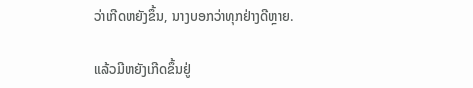ວ່າເກີດຫຍັງຂຶ້ນ, ນາງບອກວ່າທຸກຢ່າງດີຫຼາຍ.

ແລ້ວມີຫຍັງເກີດຂຶ້ນຢູ່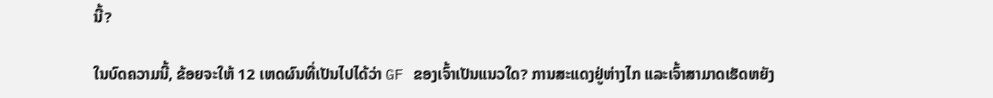ນີ້?

ໃນບົດຄວາມນີ້, ຂ້ອຍຈະໃຫ້ 12 ເຫດຜົນທີ່ເປັນໄປໄດ້ວ່າ GF ຂອງເຈົ້າເປັນແນວໃດ? ການສະແດງຢູ່ຫ່າງໄກ ແລະເຈົ້າສາມາດເຮັດຫຍັງ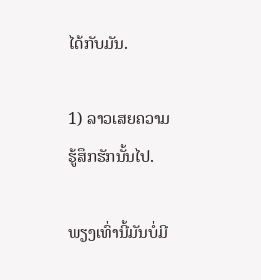ໄດ້ກັບມັນ.

1) ລາວເສຍຄວາມຮູ້ສຶກຮັກນັ້ນໄປ.

ພຽງເທົ່ານີ້ມັນບໍ່ມີ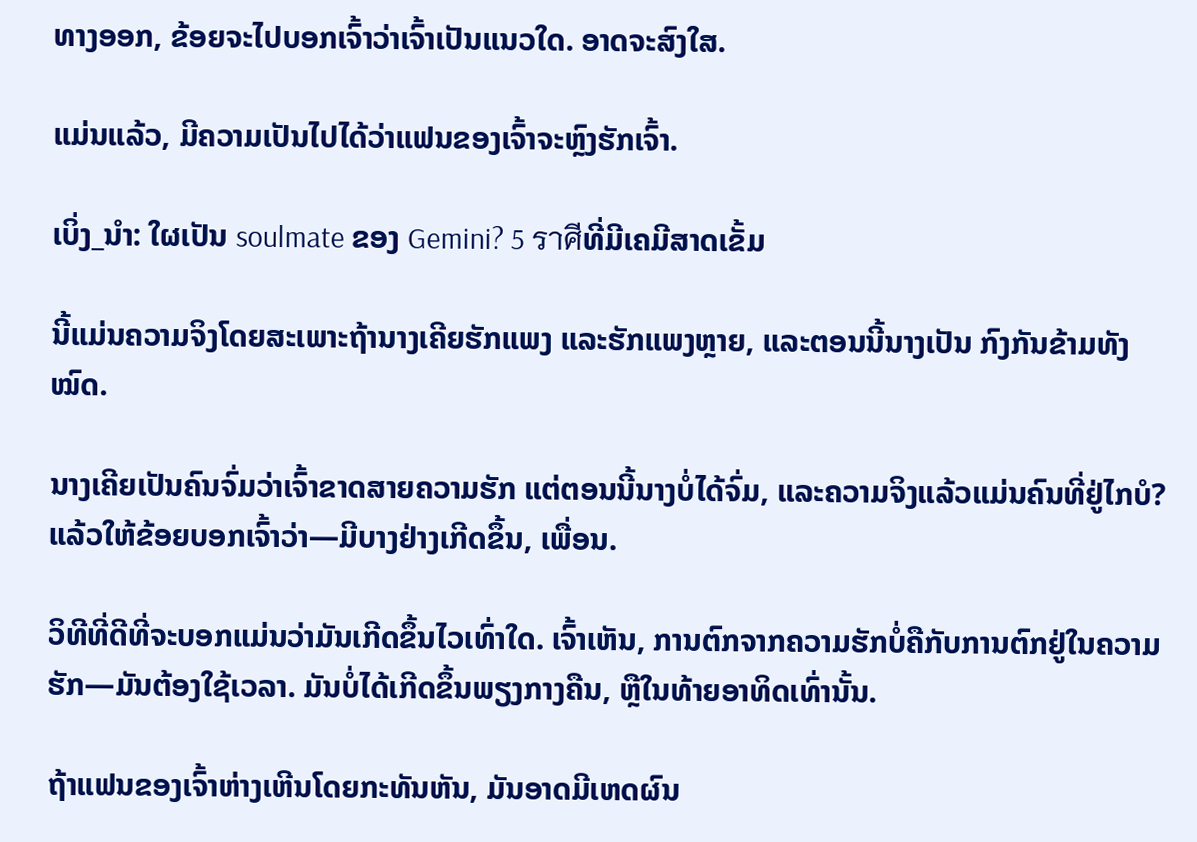ທາງອອກ, ຂ້ອຍຈະໄປບອກເຈົ້າວ່າເຈົ້າເປັນແນວໃດ. ອາດຈະສົງໃສ.

ແມ່ນແລ້ວ, ມີຄວາມເປັນໄປໄດ້ວ່າແຟນຂອງເຈົ້າຈະຫຼົງຮັກເຈົ້າ.

ເບິ່ງ_ນຳ: ໃຜເປັນ soulmate ຂອງ Gemini? 5 ราศีທີ່ມີເຄມີສາດເຂັ້ມ

ນີ້ແມ່ນຄວາມຈິງໂດຍສະເພາະຖ້ານາງເຄີຍຮັກແພງ ແລະຮັກແພງຫຼາຍ, ແລະຕອນນີ້ນາງເປັນ ກົງກັນຂ້າມທັງໝົດ.

ນາງເຄີຍເປັນຄົນຈົ່ມວ່າເຈົ້າຂາດສາຍຄວາມຮັກ ແຕ່ຕອນນີ້ນາງບໍ່ໄດ້ຈົ່ມ, ແລະຄວາມຈິງແລ້ວແມ່ນຄົນທີ່ຢູ່ໄກບໍ? ແລ້ວໃຫ້ຂ້ອຍບອກເຈົ້າວ່າ—ມີບາງຢ່າງເກີດຂຶ້ນ, ເພື່ອນ.

ວິທີທີ່ດີທີ່ຈະບອກແມ່ນວ່າມັນເກີດຂຶ້ນໄວເທົ່າໃດ. ເຈົ້າເຫັນ, ການຕົກຈາກຄວາມຮັກບໍ່ຄືກັບການຕົກຢູ່ໃນຄວາມຮັກ—ມັນຕ້ອງໃຊ້ເວລາ. ມັນບໍ່ໄດ້ເກີດຂຶ້ນພຽງກາງຄືນ, ຫຼືໃນທ້າຍອາທິດເທົ່ານັ້ນ.

ຖ້າແຟນຂອງເຈົ້າຫ່າງເຫີນໂດຍກະທັນຫັນ, ມັນອາດມີເຫດຜົນ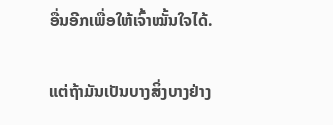ອື່ນອີກເພື່ອໃຫ້ເຈົ້າໝັ້ນໃຈໄດ້.

ແຕ່ຖ້າມັນເປັນບາງສິ່ງບາງຢ່າງ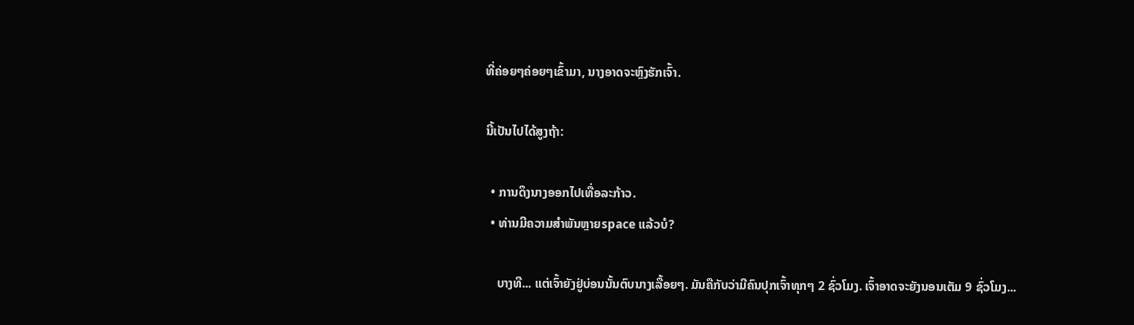ທີ່ຄ່ອຍໆຄ່ອຍໆເຂົ້າມາ, ນາງອາດຈະຫຼົງຮັກເຈົ້າ.

ນີ້ເປັນໄປໄດ້ສູງຖ້າ:

  • ການດຶງນາງອອກໄປເທື່ອລະກ້າວ.
  • ທ່ານມີຄວາມສໍາພັນຫຼາຍspace ແລ້ວບໍ?

    ບາງທີ... ແຕ່ເຈົ້າຍັງຢູ່ບ່ອນນັ້ນຕົບນາງເລື້ອຍໆ. ມັນຄືກັບວ່າມີຄົນປຸກເຈົ້າທຸກໆ 2 ຊົ່ວໂມງ. ເຈົ້າອາດຈະຍັງນອນເຕັມ 9 ຊົ່ວໂມງ...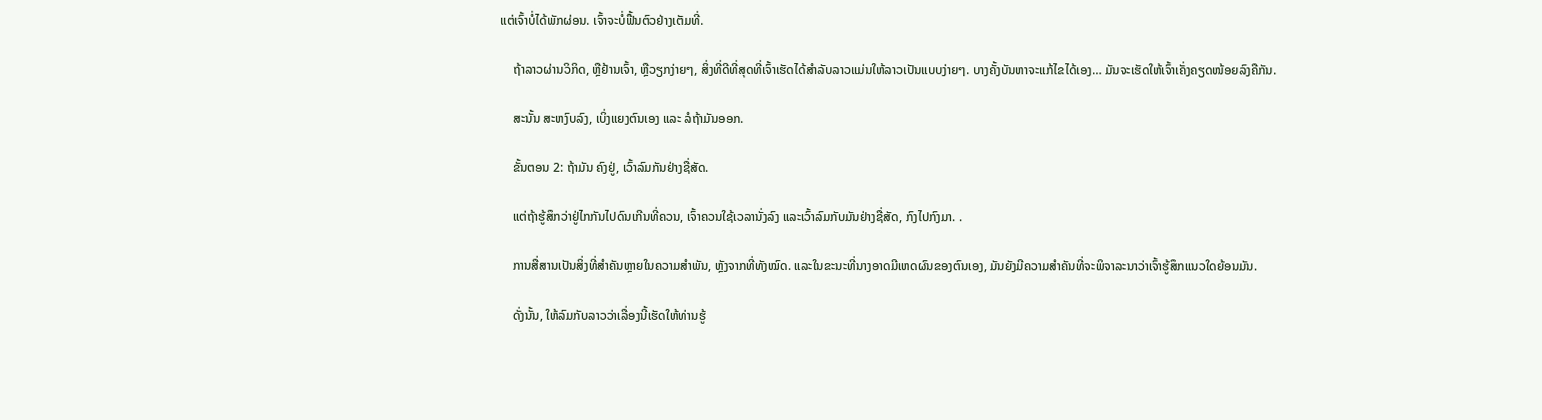ແຕ່ເຈົ້າບໍ່ໄດ້ພັກຜ່ອນ. ເຈົ້າຈະບໍ່ຟື້ນຕົວຢ່າງເຕັມທີ່.

    ຖ້າລາວຜ່ານວິກິດ, ຫຼືຢ້ານເຈົ້າ, ຫຼືວຽກງ່າຍໆ, ສິ່ງທີ່ດີທີ່ສຸດທີ່ເຈົ້າເຮັດໄດ້ສໍາລັບລາວແມ່ນໃຫ້ລາວເປັນແບບງ່າຍໆ. ບາງຄັ້ງບັນຫາຈະແກ້ໄຂໄດ້ເອງ… ມັນຈະເຮັດໃຫ້ເຈົ້າເຄັ່ງຄຽດໜ້ອຍລົງຄືກັນ.

    ສະນັ້ນ ສະຫງົບລົງ, ເບິ່ງແຍງຕົນເອງ ແລະ ລໍຖ້າມັນອອກ.

    ຂັ້ນຕອນ 2: ຖ້າມັນ ຄົງຢູ່, ເວົ້າລົມກັນຢ່າງຊື່ສັດ.

    ແຕ່ຖ້າຮູ້ສຶກວ່າຢູ່ໄກກັນໄປດົນເກີນທີ່ຄວນ, ເຈົ້າຄວນໃຊ້ເວລານັ່ງລົງ ແລະເວົ້າລົມກັບມັນຢ່າງຊື່ສັດ, ກົງໄປກົງມາ. .

    ການສື່ສານເປັນສິ່ງທີ່ສຳຄັນຫຼາຍໃນຄວາມສຳພັນ, ຫຼັງຈາກທີ່ທັງໝົດ. ແລະໃນຂະນະທີ່ນາງອາດມີເຫດຜົນຂອງຕົນເອງ, ມັນຍັງມີຄວາມສໍາຄັນທີ່ຈະພິຈາລະນາວ່າເຈົ້າຮູ້ສຶກແນວໃດຍ້ອນມັນ.

    ດັ່ງນັ້ນ, ໃຫ້ລົມກັບລາວວ່າເລື່ອງນີ້ເຮັດໃຫ້ທ່ານຮູ້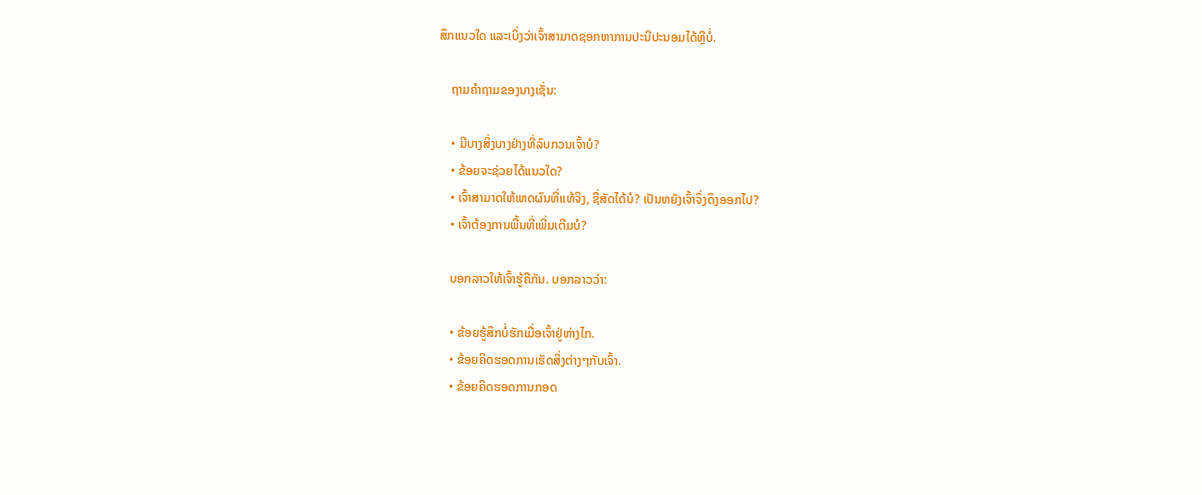ສຶກແນວໃດ ແລະເບິ່ງວ່າເຈົ້າສາມາດຊອກຫາການປະນີປະນອມໄດ້ຫຼືບໍ່.

    ຖາມຄຳຖາມຂອງນາງເຊັ່ນ:

    • ມີບາງສິ່ງບາງຢ່າງທີ່ລົບກວນເຈົ້າບໍ?
    • ຂ້ອຍຈະຊ່ວຍໄດ້ແນວໃດ?
    • ເຈົ້າສາມາດໃຫ້ເຫດຜົນທີ່ແທ້ຈິງ, ຊື່ສັດໄດ້ບໍ? ເປັນຫຍັງເຈົ້າຈຶ່ງດຶງອອກໄປ?
    • ເຈົ້າຕ້ອງການພື້ນທີ່ເພີ່ມເຕີມບໍ?

    ບອກລາວໃຫ້ເຈົ້າຮູ້ຄືກັນ. ບອກລາວວ່າ:

    • ຂ້ອຍຮູ້ສຶກບໍ່ຮັກເມື່ອເຈົ້າຢູ່ຫ່າງໄກ.
    • ຂ້ອຍຄິດຮອດການເຮັດສິ່ງຕ່າງໆກັບເຈົ້າ.
    • ຂ້ອຍຄິດຮອດການກອດ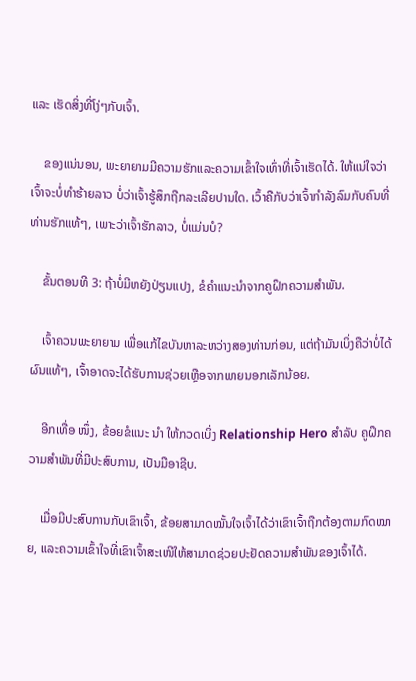ແລະ ເຮັດສິ່ງທີ່ໂງ່ໆກັບເຈົ້າ.

    ຂອງແນ່ນອນ, ພະຍາຍາມມີຄວາມຮັກແລະຄວາມເຂົ້າໃຈເທົ່າທີ່ເຈົ້າເຮັດໄດ້. ໃຫ້ແນ່ໃຈວ່າເຈົ້າຈະບໍ່ທໍາຮ້າຍລາວ ບໍ່ວ່າເຈົ້າຮູ້ສຶກຖືກລະເລີຍປານໃດ. ເວົ້າຄືກັບວ່າເຈົ້າກຳລັງລົມກັບຄົນທີ່ທ່ານຮັກແທ້ໆ, ເພາະວ່າເຈົ້າຮັກລາວ, ບໍ່ແມ່ນບໍ?

    ຂັ້ນຕອນທີ 3: ຖ້າບໍ່ມີຫຍັງປ່ຽນແປງ, ຂໍຄຳແນະນຳຈາກຄູຝຶກຄວາມສຳພັນ.

    ເຈົ້າຄວນພະຍາຍາມ ເພື່ອແກ້ໄຂບັນຫາລະຫວ່າງສອງທ່ານກ່ອນ, ແຕ່ຖ້າມັນເບິ່ງຄືວ່າບໍ່ໄດ້ຜົນແທ້ໆ, ເຈົ້າອາດຈະໄດ້ຮັບການຊ່ວຍເຫຼືອຈາກພາຍນອກເລັກນ້ອຍ.

    ອີກເທື່ອ ໜຶ່ງ, ຂ້ອຍຂໍແນະ ນຳ ໃຫ້ກວດເບິ່ງ Relationship Hero ສໍາລັບ ຄູຝຶກຄວາມສຳພັນທີ່ມີປະສົບການ, ເປັນມືອາຊີບ.

    ເມື່ອມີປະສົບການກັບເຂົາເຈົ້າ, ຂ້ອຍສາມາດໝັ້ນໃຈເຈົ້າໄດ້ວ່າເຂົາເຈົ້າຖືກຕ້ອງຕາມກົດໝາຍ, ແລະຄວາມເຂົ້າໃຈທີ່ເຂົາເຈົ້າສະເໜີໃຫ້ສາມາດຊ່ວຍປະຢັດຄວາມສຳພັນຂອງເຈົ້າໄດ້.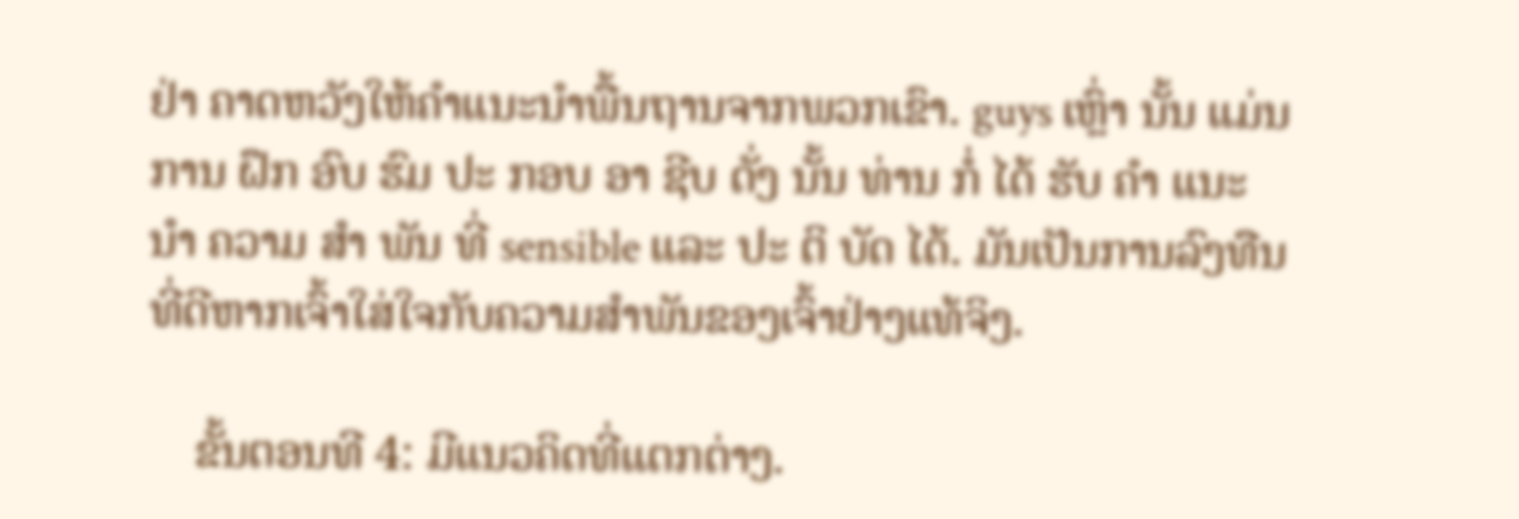ຢ່າ ຄາດຫວັງໃຫ້ຄໍາແນະນໍາພື້ນຖານຈາກພວກເຂົາ. guys ເຫຼົ່າ ນັ້ນ ແມ່ນ ການ ຝຶກ ອົບ ຮົມ ປະ ກອບ ອາ ຊີບ ດັ່ງ ນັ້ນ ທ່ານ ກໍ່ ໄດ້ ຮັບ ຄໍາ ແນະ ນໍາ ຄວາມ ສໍາ ພັນ ທີ່ sensible ແລະ ປະ ຕິ ບັດ ໄດ້. ມັນເປັນການລົງທືນທີ່ດີຫາກເຈົ້າໃສ່ໃຈກັບຄວາມສຳພັນຂອງເຈົ້າຢ່າງແທ້ຈິງ.

    ຂັ້ນຕອນທີ 4: ມີແນວຄິດທີ່ແຕກຕ່າງ.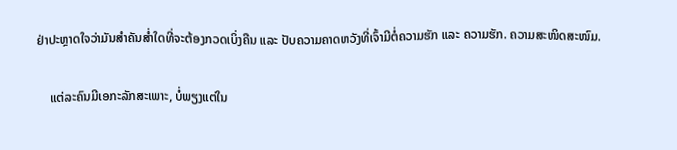ຢ່າປະຫຼາດໃຈວ່າມັນສຳຄັນສໍ່າໃດທີ່ຈະຕ້ອງກວດເບິ່ງຄືນ ແລະ ປັບຄວາມຄາດຫວັງທີ່ເຈົ້າມີຕໍ່ຄວາມຮັກ ແລະ ຄວາມຮັກ. ຄວາມສະໜິດສະໜົມ.

    ແຕ່ລະຄົນມີເອກະລັກສະເພາະ, ບໍ່ພຽງແຕ່ໃນ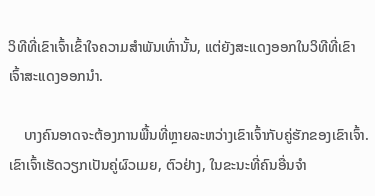ວິທີທີ່ເຂົາເຈົ້າເຂົ້າໃຈຄວາມສຳພັນເທົ່ານັ້ນ, ແຕ່ຍັງສະແດງອອກໃນວິທີທີ່ເຂົາເຈົ້າສະແດງອອກນຳ.

    ບາງຄົນອາດຈະຕ້ອງການພື້ນທີ່ຫຼາຍລະຫວ່າງເຂົາເຈົ້າກັບຄູ່ຮັກຂອງເຂົາເຈົ້າ. ເຂົາເຈົ້າເຮັດວຽກເປັນຄູ່ຜົວເມຍ, ຕົວຢ່າງ, ໃນຂະນະທີ່ຄົນອື່ນຈໍາ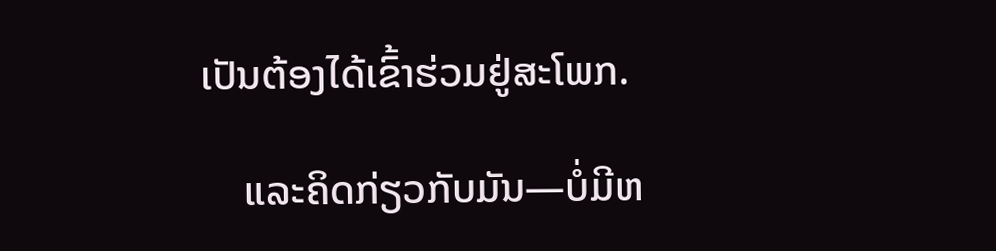ເປັນຕ້ອງໄດ້ເຂົ້າຮ່ວມຢູ່ສະໂພກ.

    ແລະຄິດກ່ຽວກັບມັນ—ບໍ່ມີຫ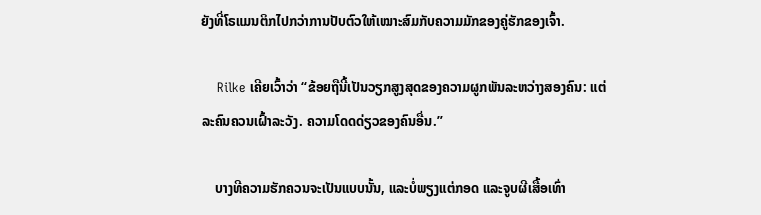ຍັງທີ່ໂຣແມນຕິກໄປກວ່າການປັບຕົວໃຫ້ເໝາະສົມກັບຄວາມມັກຂອງຄູ່ຮັກຂອງເຈົ້າ.

    Rilke ເຄີຍເວົ້າວ່າ “ຂ້ອຍຖືນີ້ເປັນວຽກສູງສຸດຂອງຄວາມຜູກພັນລະຫວ່າງສອງຄົນ: ແຕ່ລະຄົນຄວນເຝົ້າລະວັງ. ຄວາມໂດດດ່ຽວຂອງຄົນອື່ນ.”

    ບາງທີຄວາມຮັກຄວນຈະເປັນແບບນັ້ນ, ແລະບໍ່ພຽງແຕ່ກອດ ແລະຈູບຜີເສື້ອເທົ່າ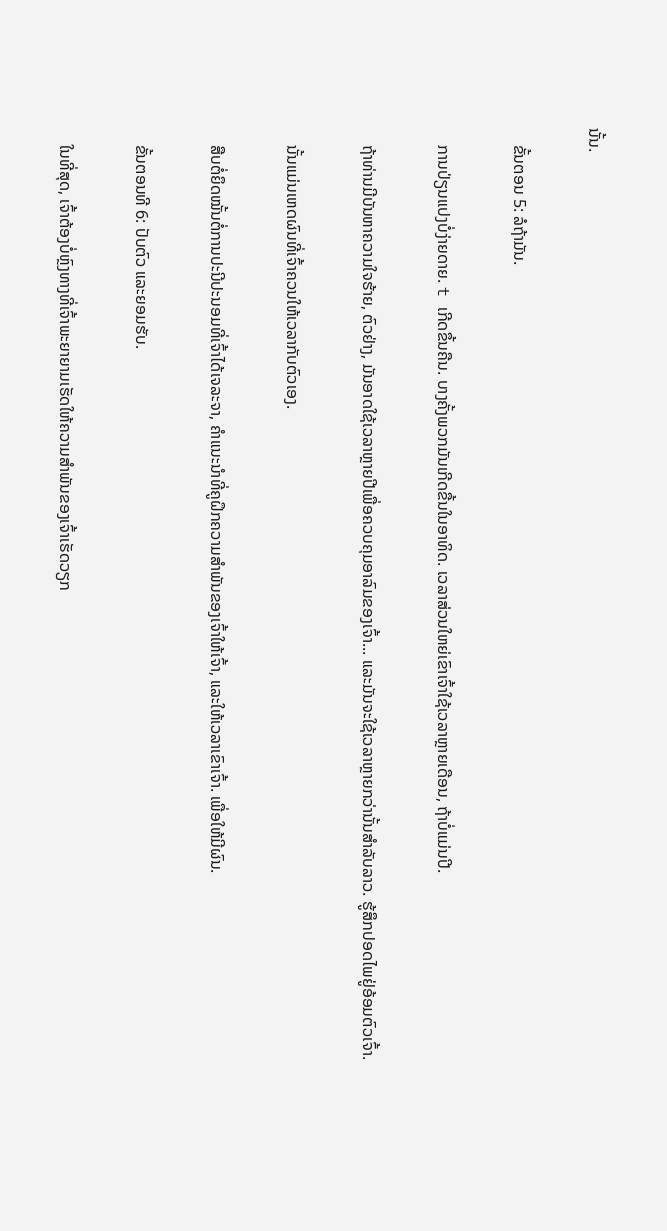ນັ້ນ.

    ຂັ້ນຕອນ 5: ລໍຖ້າມັນ.

    ການປ່ຽນແປງບໍ່ງ່າຍດາຍ. t ເກີດຂຶ້ນຄືນ. ບາງຄັ້ງພວກມັນເກີດຂື້ນໃນອາທິດ. ເວລາສ່ວນໃຫຍ່ເຂົາເຈົ້າໃຊ້ເວລາຫຼາຍເດືອນ, ຖ້າບໍ່ແມ່ນປີ.

    ຖ້າທ່ານມີບັນຫາຄວາມໃຈຮ້າຍ, ຕົວຢ່າງ, ມັນອາດໃຊ້ເວລາຫຼາຍປີເພື່ອຄວບຄຸມອາລົມຂອງເຈົ້າ... ແລະມັນຈະໃຊ້ເວລາຫຼາຍກວ່ານັ້ນສໍາລັບລາວ. ຮູ້ສຶກປອດໄພຢູ່ອ້ອມຕົວເຈົ້າ.

    ນັ້ນແມ່ນເຫດຜົນທີ່ເຈົ້າຄວນໃຫ້ເວລາກັບຕົວເອງ.

    ສືບຕໍ່ຍຶດໝັ້ນຕໍ່ການປະນີປະນອມທີ່ເຈົ້າໄດ້ເຈລະຈາ, ຄຳແນະນຳທີ່ຄູຝຶກຄວາມສຳພັນຂອງເຈົ້າໃຫ້ເຈົ້າ, ແລະໃຫ້ເວລາເຂົາເຈົ້າ. ເພື່ອໃຫ້ມີຜົນ.

    ຂັ້ນຕອນທີ 6: ປັບຕົວ ແລະຍອມຮັບ.

    ໃນທີ່ສຸດ, ເຈົ້າຕ້ອງບໍ່ຫຼົງທາງທີ່ເຈົ້າພະຍາຍາມເຮັດໃຫ້ຄວາມສຳພັນຂອງເຈົ້າເຮັດວຽກ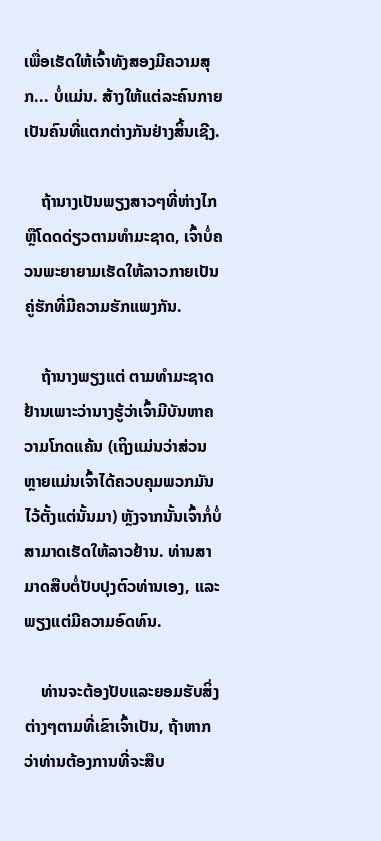ເພື່ອເຮັດໃຫ້ເຈົ້າທັງສອງມີຄວາມສຸກ... ບໍ່ແມ່ນ. ສ້າງໃຫ້ແຕ່ລະຄົນກາຍເປັນຄົນທີ່ແຕກຕ່າງກັນຢ່າງສິ້ນເຊີງ.

    ຖ້ານາງເປັນພຽງສາວໆທີ່ຫ່າງໄກ ຫຼືໂດດດ່ຽວຕາມທໍາມະຊາດ, ເຈົ້າບໍ່ຄວນພະຍາຍາມເຮັດໃຫ້ລາວກາຍເປັນຄູ່ຮັກທີ່ມີຄວາມຮັກແພງກັນ.

    ຖ້ານາງພຽງແຕ່ ຕາມທໍາມະຊາດຢ້ານເພາະວ່ານາງຮູ້ວ່າເຈົ້າມີບັນຫາຄວາມໂກດແຄ້ນ (ເຖິງແມ່ນວ່າສ່ວນຫຼາຍແມ່ນເຈົ້າໄດ້ຄວບຄຸມພວກມັນໄວ້ຕັ້ງແຕ່ນັ້ນມາ) ຫຼັງຈາກນັ້ນເຈົ້າກໍ່ບໍ່ສາມາດເຮັດໃຫ້ລາວຢ້ານ. ທ່ານສາມາດສືບຕໍ່ປັບປຸງຕົວທ່ານເອງ, ແລະພຽງແຕ່ມີຄວາມອົດທົນ.

    ທ່ານຈະຕ້ອງປັບແລະຍອມຮັບສິ່ງຕ່າງໆຕາມທີ່ເຂົາເຈົ້າເປັນ, ຖ້າຫາກວ່າທ່ານຕ້ອງການທີ່ຈະສືບ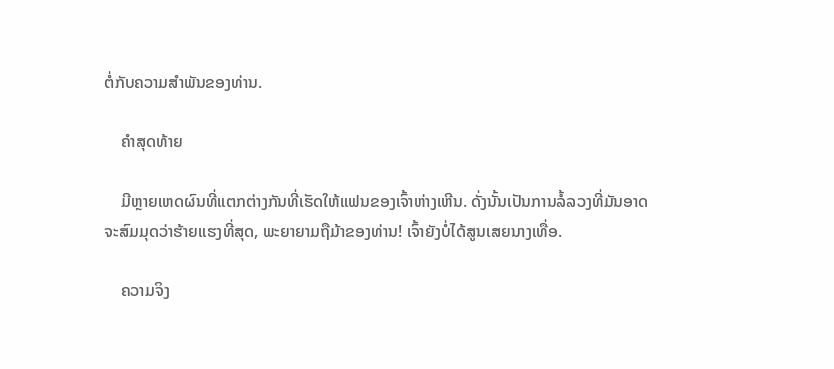ຕໍ່ກັບຄວາມສໍາພັນຂອງທ່ານ.

    ຄໍາສຸດທ້າຍ

    ມີຫຼາຍເຫດຜົນທີ່ແຕກຕ່າງກັນທີ່ເຮັດໃຫ້ແຟນຂອງເຈົ້າຫ່າງເຫີນ. ດັ່ງນັ້ນເປັນການລໍ້ລວງທີ່ມັນອາດຈະສົມມຸດວ່າຮ້າຍແຮງທີ່ສຸດ, ພະຍາຍາມຖືມ້າຂອງທ່ານ! ເຈົ້າຍັງບໍ່ໄດ້ສູນເສຍນາງເທື່ອ.

    ຄວາມຈິງ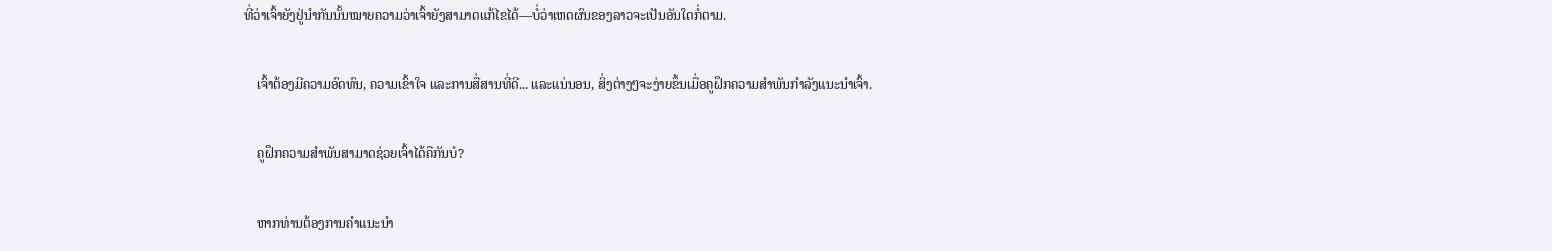ທີ່ວ່າເຈົ້າຍັງຢູ່ນຳກັນນັ້ນໝາຍຄວາມວ່າເຈົ້າຍັງສາມາດແກ້ໄຂໄດ້—ບໍ່ວ່າເຫດຜົນຂອງລາວຈະເປັນອັນໃດກໍ່ຕາມ.

    ເຈົ້າຕ້ອງມີຄວາມອົດທົນ, ຄວາມເຂົ້າໃຈ ແລະການສື່ສານທີ່ດີ... ແລະແນ່ນອນ, ສິ່ງຕ່າງໆຈະງ່າຍຂຶ້ນເມື່ອຄູຝຶກຄວາມສຳພັນກຳລັງແນະນຳເຈົ້າ.

    ຄູຝຶກຄວາມສຳພັນສາມາດຊ່ວຍເຈົ້າໄດ້ຄືກັນບໍ?

    ຫາກທ່ານຕ້ອງການຄຳແນະນຳ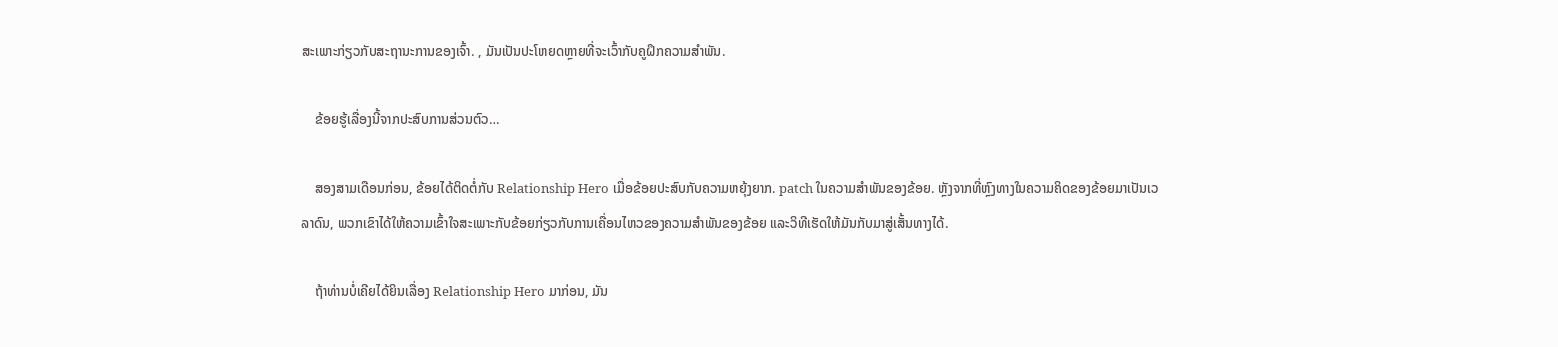ສະເພາະກ່ຽວກັບສະຖານະການຂອງເຈົ້າ. , ມັນເປັນປະໂຫຍດຫຼາຍທີ່ຈະເວົ້າກັບຄູຝຶກຄວາມສຳພັນ.

    ຂ້ອຍຮູ້ເລື່ອງນີ້ຈາກປະສົບການສ່ວນຕົວ…

    ສອງສາມເດືອນກ່ອນ, ຂ້ອຍໄດ້ຕິດຕໍ່ກັບ Relationship Hero ເມື່ອຂ້ອຍປະສົບກັບຄວາມຫຍຸ້ງຍາກ. patch ໃນຄວາມສໍາພັນຂອງຂ້ອຍ. ຫຼັງຈາກທີ່ຫຼົງທາງໃນຄວາມຄິດຂອງຂ້ອຍມາເປັນເວລາດົນ, ພວກເຂົາໄດ້ໃຫ້ຄວາມເຂົ້າໃຈສະເພາະກັບຂ້ອຍກ່ຽວກັບການເຄື່ອນໄຫວຂອງຄວາມສຳພັນຂອງຂ້ອຍ ແລະວິທີເຮັດໃຫ້ມັນກັບມາສູ່ເສັ້ນທາງໄດ້.

    ຖ້າທ່ານບໍ່ເຄີຍໄດ້ຍິນເລື່ອງ Relationship Hero ມາກ່ອນ, ມັນ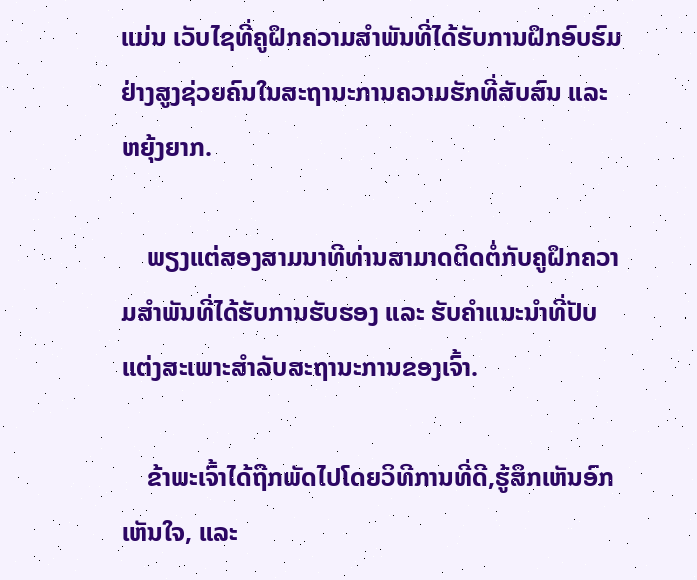ແມ່ນ ເວັບໄຊທີ່ຄູຝຶກຄວາມສຳພັນທີ່ໄດ້ຮັບການຝຶກອົບຮົມຢ່າງສູງຊ່ວຍຄົນໃນສະຖານະການຄວາມຮັກທີ່ສັບສົນ ແລະ ຫຍຸ້ງຍາກ.

    ພຽງແຕ່ສອງສາມນາທີທ່ານສາມາດຕິດຕໍ່ກັບຄູຝຶກຄວາມສຳພັນທີ່ໄດ້ຮັບການຮັບຮອງ ແລະ ຮັບຄຳແນະນຳທີ່ປັບແຕ່ງສະເພາະສຳລັບສະຖານະການຂອງເຈົ້າ.

    ຂ້າພະເຈົ້າໄດ້ຖືກພັດໄປໂດຍວິທີການທີ່ດີ,ຮູ້ສຶກເຫັນອົກເຫັນໃຈ, ແລະ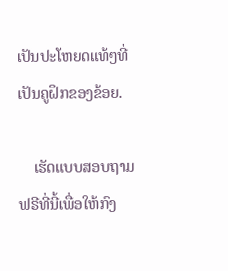ເປັນປະໂຫຍດແທ້ໆທີ່ເປັນຄູຝຶກຂອງຂ້ອຍ.

    ເຮັດແບບສອບຖາມຟຣີທີ່ນີ້ເພື່ອໃຫ້ກົງ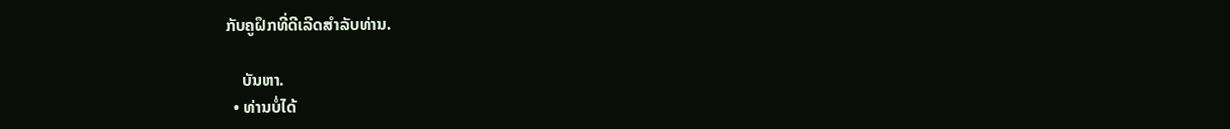ກັບຄູຝຶກທີ່ດີເລີດສໍາລັບທ່ານ.

    ບັນຫາ.
  • ທ່ານບໍ່ໄດ້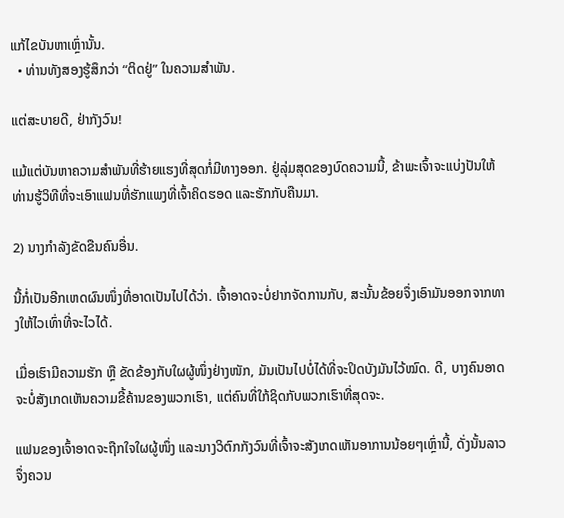ແກ້ໄຂບັນຫາເຫຼົ່ານັ້ນ.
  • ທ່ານທັງສອງຮູ້ສຶກວ່າ “ຕິດຢູ່” ໃນຄວາມສຳພັນ.

ແຕ່ສະບາຍດີ, ຢ່າກັງວົນ!

ແມ້ແຕ່ບັນຫາຄວາມສຳພັນທີ່ຮ້າຍແຮງທີ່ສຸດກໍ່ມີທາງອອກ. ຢູ່ລຸ່ມສຸດຂອງບົດຄວາມນີ້, ຂ້າພະເຈົ້າຈະແບ່ງປັນໃຫ້ທ່ານຮູ້ວິທີທີ່ຈະເອົາແຟນທີ່ຮັກແພງທີ່ເຈົ້າຄິດຮອດ ແລະຮັກກັບຄືນມາ.

2) ນາງກໍາລັງຂັດຂືນຄົນອື່ນ.

ນີ້ກໍ່ເປັນອີກເຫດຜົນໜຶ່ງທີ່ອາດເປັນໄປໄດ້ວ່າ. ເຈົ້າອາດຈະບໍ່ຢາກຈັດການກັບ, ສະນັ້ນຂ້ອຍຈຶ່ງເອົາມັນອອກຈາກທາງໃຫ້ໄວເທົ່າທີ່ຈະໄວໄດ້.

ເມື່ອເຮົາມີຄວາມຮັກ ຫຼື ຂັດຂ້ອງກັບໃຜຜູ້ໜຶ່ງຢ່າງໜັກ, ມັນເປັນໄປບໍ່ໄດ້ທີ່ຈະປິດບັງມັນໄວ້ໝົດ. ດີ, ບາງຄົນອາດຈະບໍ່ສັງເກດເຫັນຄວາມຂີ້ຄ້ານຂອງພວກເຮົາ, ແຕ່ຄົນທີ່ໃກ້ຊິດກັບພວກເຮົາທີ່ສຸດຈະ.

ແຟນຂອງເຈົ້າອາດຈະຖືກໃຈໃຜຜູ້ໜຶ່ງ ແລະນາງວິຕົກກັງວົນທີ່ເຈົ້າຈະສັງເກດເຫັນອາການນ້ອຍໆເຫຼົ່ານີ້, ດັ່ງນັ້ນລາວຈຶ່ງຄວນ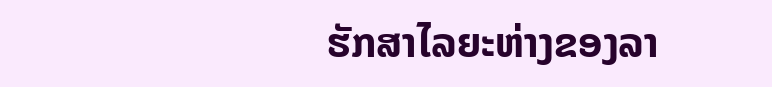ຮັກສາໄລຍະຫ່າງຂອງລາ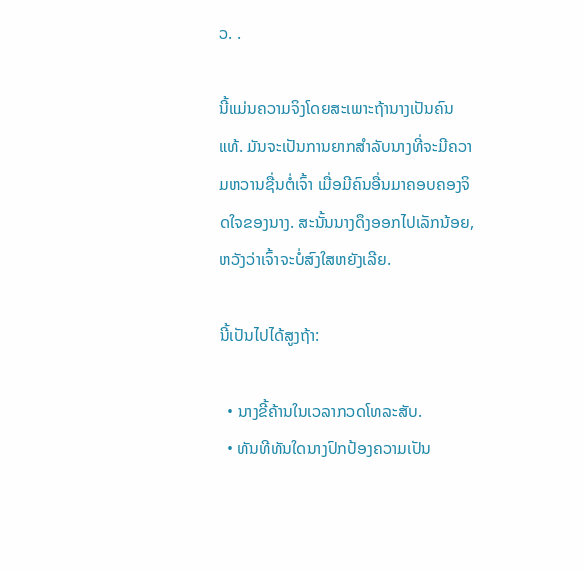ວ. .

ນີ້ແມ່ນຄວາມຈິງໂດຍສະເພາະຖ້ານາງເປັນຄົນແທ້. ມັນຈະເປັນການຍາກສຳລັບນາງທີ່ຈະມີຄວາມຫວານຊື່ນຕໍ່ເຈົ້າ ເມື່ອມີຄົນອື່ນມາຄອບຄອງຈິດໃຈຂອງນາງ. ສະນັ້ນນາງດຶງອອກໄປເລັກນ້ອຍ, ຫວັງວ່າເຈົ້າຈະບໍ່ສົງໃສຫຍັງເລີຍ.

ນີ້ເປັນໄປໄດ້ສູງຖ້າ:

  • ນາງຂີ້ຄ້ານໃນເວລາກວດໂທລະສັບ.
  • ທັນທີທັນໃດນາງປົກປ້ອງຄວາມເປັນ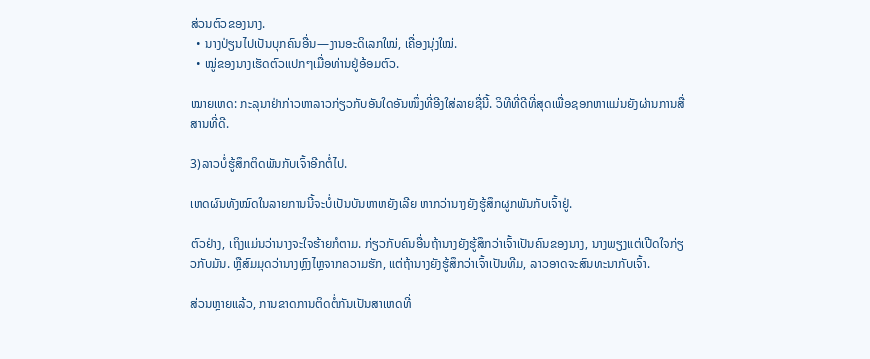ສ່ວນຕົວຂອງນາງ.
  • ນາງປ່ຽນໄປເປັນບຸກຄົນອື່ນ—ງານອະດິເລກໃໝ່, ເຄື່ອງນຸ່ງໃໝ່.
  • ໝູ່ຂອງນາງເຮັດຕົວແປກໆເມື່ອທ່ານຢູ່ອ້ອມຕົວ.

ໝາຍເຫດ: ກະລຸນາຢ່າກ່າວຫາລາວກ່ຽວກັບອັນໃດອັນໜຶ່ງທີ່ອີງໃສ່ລາຍຊື່ນີ້. ວິທີທີ່ດີທີ່ສຸດເພື່ອຊອກຫາແມ່ນຍັງຜ່ານການສື່ສານທີ່ດີ.

3)ລາວບໍ່ຮູ້ສຶກຕິດພັນກັບເຈົ້າອີກຕໍ່ໄປ.

ເຫດຜົນທັງໝົດໃນລາຍການນີ້ຈະບໍ່ເປັນບັນຫາຫຍັງເລີຍ ຫາກວ່ານາງຍັງຮູ້ສຶກຜູກພັນກັບເຈົ້າຢູ່.

ຕົວຢ່າງ, ເຖິງແມ່ນວ່ານາງຈະໃຈຮ້າຍກໍຕາມ. ກ່ຽວກັບຄົນອື່ນຖ້ານາງຍັງຮູ້ສຶກວ່າເຈົ້າເປັນຄົນຂອງນາງ, ນາງພຽງແຕ່ເປີດໃຈກ່ຽວກັບມັນ. ຫຼືສົມມຸດວ່ານາງຫຼົງໄຫຼຈາກຄວາມຮັກ, ແຕ່ຖ້ານາງຍັງຮູ້ສຶກວ່າເຈົ້າເປັນທີມ, ລາວອາດຈະສົນທະນາກັບເຈົ້າ.

ສ່ວນຫຼາຍແລ້ວ, ການຂາດການຕິດຕໍ່ກັນເປັນສາເຫດທີ່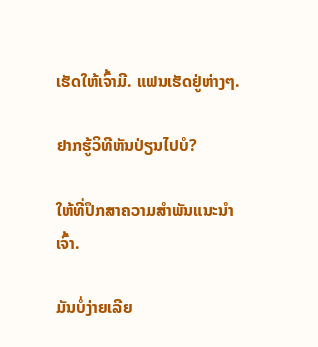ເຮັດໃຫ້ເຈົ້າມີ. ແຟນເຮັດຢູ່ຫ່າງໆ.

ຢາກຮູ້ວິທີຫັນປ່ຽນໄປບໍ?

ໃຫ້ທີ່ປຶກສາຄວາມສຳພັນແນະນຳເຈົ້າ.

ມັນບໍ່ງ່າຍເລີຍ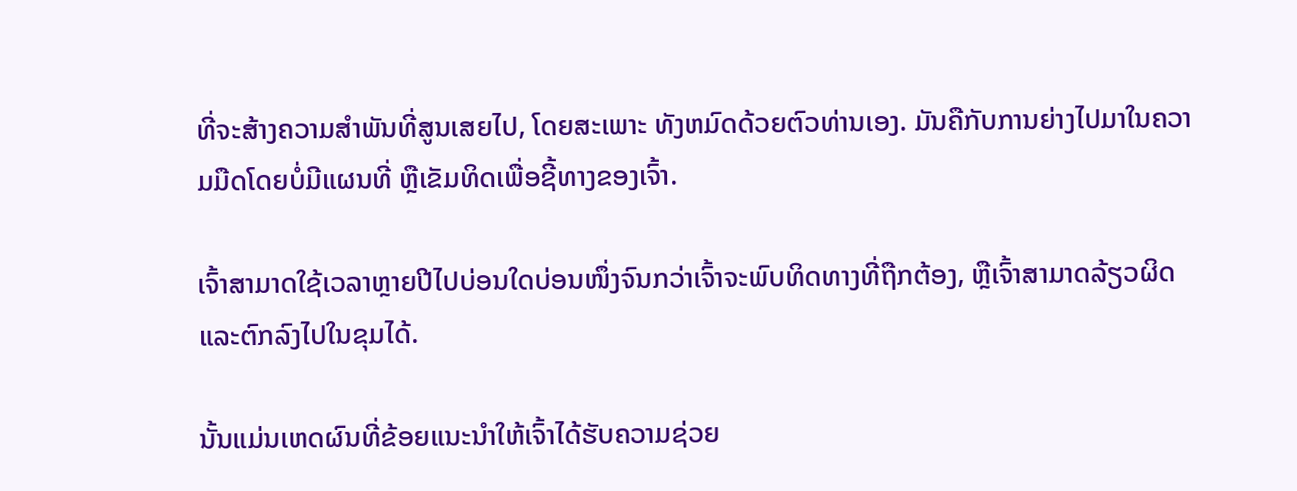ທີ່ຈະສ້າງຄວາມສໍາພັນທີ່ສູນເສຍໄປ, ໂດຍສະເພາະ ທັງຫມົດດ້ວຍຕົວທ່ານເອງ. ມັນຄືກັບການຍ່າງໄປມາໃນຄວາມມືດໂດຍບໍ່ມີແຜນທີ່ ຫຼືເຂັມທິດເພື່ອຊີ້ທາງຂອງເຈົ້າ.

ເຈົ້າສາມາດໃຊ້ເວລາຫຼາຍປີໄປບ່ອນໃດບ່ອນໜຶ່ງຈົນກວ່າເຈົ້າຈະພົບທິດທາງທີ່ຖືກຕ້ອງ, ຫຼືເຈົ້າສາມາດລ້ຽວຜິດ ແລະຕົກລົງໄປໃນຂຸມໄດ້.

ນັ້ນແມ່ນເຫດຜົນທີ່ຂ້ອຍແນະນຳໃຫ້ເຈົ້າໄດ້ຮັບຄວາມຊ່ວຍ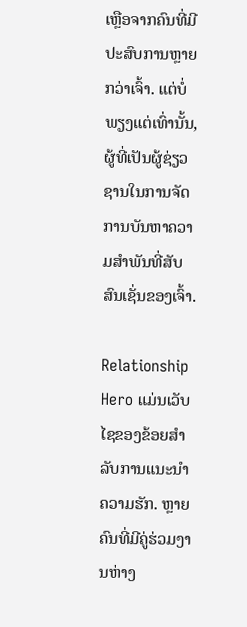ເຫຼືອຈາກຄົນທີ່ມີປະສົບການຫຼາຍກວ່າເຈົ້າ. ແຕ່ບໍ່ພຽງແຕ່ເທົ່ານັ້ນ, ຜູ້ທີ່ເປັນຜູ້ຊ່ຽວຊານໃນການຈັດການບັນຫາຄວາມສຳພັນທີ່ສັບສົນເຊັ່ນຂອງເຈົ້າ.

Relationship Hero ແມ່ນເວັບໄຊຂອງຂ້ອຍສຳລັບການແນະນຳຄວາມຮັກ. ຫຼາຍຄົນທີ່ມີຄູ່ຮ່ວມງານຫ່າງ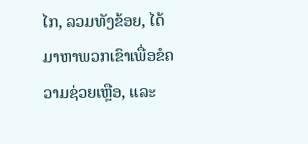ໄກ, ລວມທັງຂ້ອຍ, ໄດ້ມາຫາພວກເຂົາເພື່ອຂໍຄວາມຊ່ວຍເຫຼືອ, ແລະ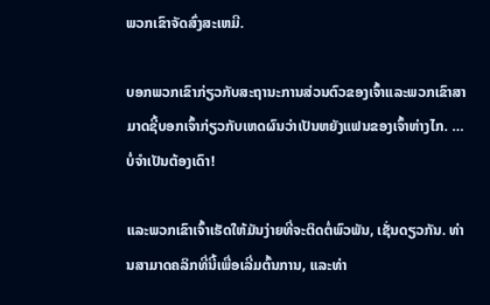ພວກເຂົາຈັດສົ່ງສະເຫມີ.

ບອກພວກເຂົາກ່ຽວກັບສະຖານະການສ່ວນຕົວຂອງເຈົ້າແລະພວກເຂົາສາມາດຊີ້ບອກເຈົ້າກ່ຽວກັບເຫດຜົນວ່າເປັນຫຍັງແຟນຂອງເຈົ້າຫ່າງໄກ. … ບໍ່ຈໍາເປັນຕ້ອງເດົາ!

ແລະພວກເຂົາເຈົ້າເຮັດໃຫ້ມັນງ່າຍທີ່ຈະຕິດຕໍ່ພົວພັນ, ເຊັ່ນດຽວກັນ. ທ່ານສາມາດຄລິກທີ່ນີ້ເພື່ອເລີ່ມຕົ້ນການ, ແລະທ່າ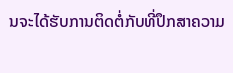ນຈະໄດ້ຮັບການຕິດຕໍ່ກັບທີ່ປຶກສາຄວາມ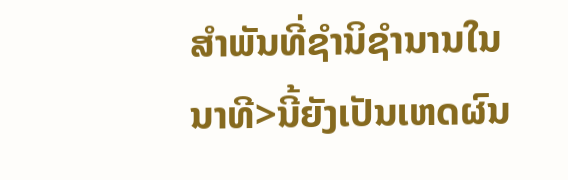ສໍາພັນທີ່ຊໍານິຊໍານານໃນນາທີ>ນີ້ຍັງເປັນເຫດຜົນ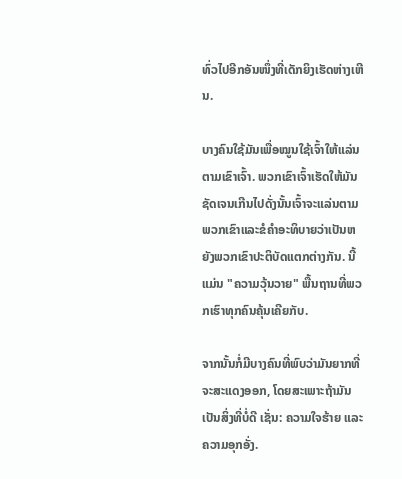ທົ່ວໄປອີກອັນໜຶ່ງທີ່ເດັກຍິງເຮັດຫ່າງເຫີນ.

ບາງຄົນໃຊ້ມັນເພື່ອໝູນໃຊ້ເຈົ້າໃຫ້ແລ່ນຕາມເຂົາເຈົ້າ. ພວກເຂົາເຈົ້າເຮັດໃຫ້ມັນຊັດເຈນເກີນໄປດັ່ງນັ້ນເຈົ້າຈະແລ່ນຕາມພວກເຂົາແລະຂໍຄໍາອະທິບາຍວ່າເປັນຫຍັງພວກເຂົາປະຕິບັດແຕກຕ່າງກັນ. ນີ້ແມ່ນ "ຄວາມວຸ້ນວາຍ" ພື້ນຖານທີ່ພວກເຮົາທຸກຄົນຄຸ້ນເຄີຍກັບ.

ຈາກນັ້ນກໍ່ມີບາງຄົນທີ່ພົບວ່າມັນຍາກທີ່ຈະສະແດງອອກ, ໂດຍສະເພາະຖ້າມັນເປັນສິ່ງທີ່ບໍ່ດີ ເຊັ່ນ: ຄວາມໃຈຮ້າຍ ແລະ ຄວາມອຸກອັ່ງ.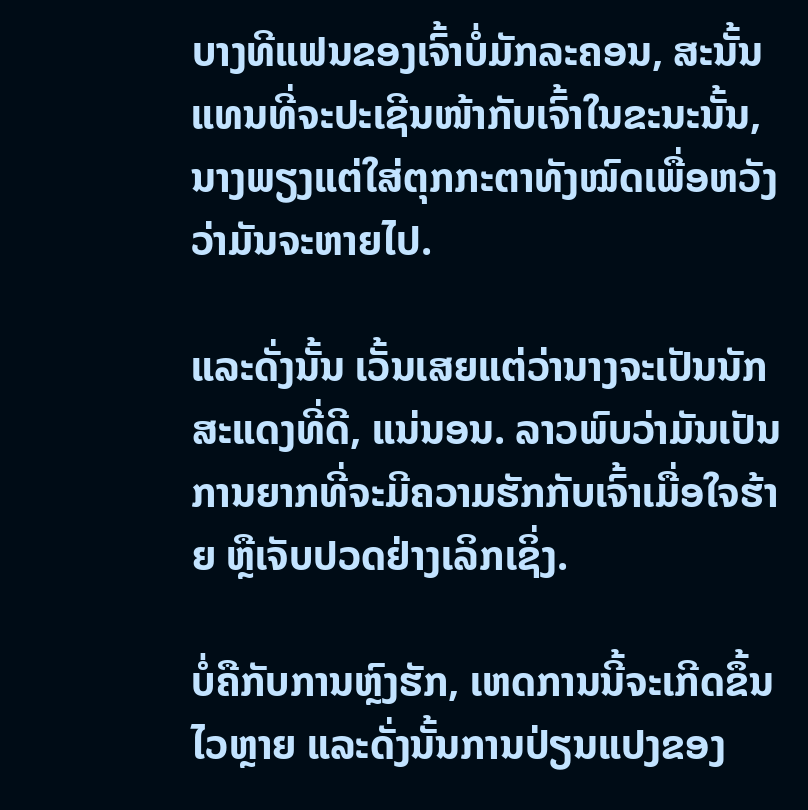ບາງທີແຟນຂອງເຈົ້າບໍ່ມັກລະຄອນ, ສະນັ້ນ ແທນທີ່ຈະປະເຊີນໜ້າກັບເຈົ້າໃນຂະນະນັ້ນ, ນາງພຽງແຕ່ໃສ່ຕຸກກະຕາທັງໝົດເພື່ອຫວັງວ່າມັນຈະຫາຍໄປ.

ແລະດັ່ງນັ້ນ ເວັ້ນເສຍແຕ່ວ່ານາງຈະເປັນນັກສະແດງທີ່ດີ, ແນ່ນອນ. ລາວພົບວ່າມັນເປັນການຍາກທີ່ຈະມີຄວາມຮັກກັບເຈົ້າເມື່ອໃຈຮ້າຍ ຫຼືເຈັບປວດຢ່າງເລິກເຊິ່ງ.

ບໍ່ຄືກັບການຫຼົງຮັກ, ເຫດການນີ້ຈະເກີດຂຶ້ນໄວຫຼາຍ ແລະດັ່ງນັ້ນການປ່ຽນແປງຂອງ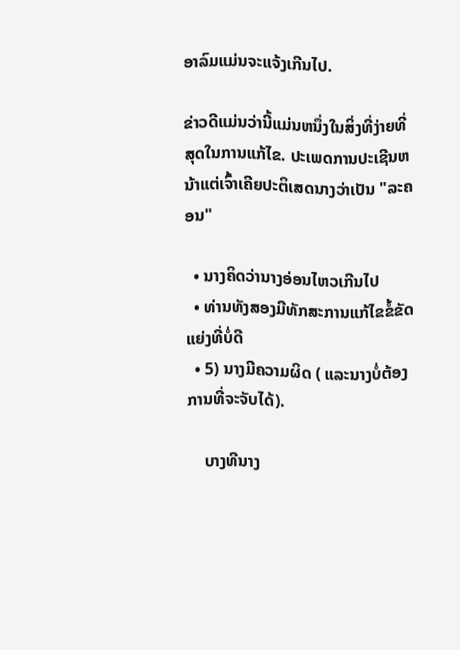ອາລົມແມ່ນຈະແຈ້ງເກີນໄປ.

ຂ່າວດີແມ່ນວ່ານີ້ແມ່ນຫນຶ່ງໃນສິ່ງທີ່ງ່າຍທີ່ສຸດໃນການແກ້ໄຂ. ປະເພດການປະເຊີນຫນ້າແຕ່ເຈົ້າເຄີຍປະຕິເສດນາງວ່າເປັນ "ລະຄອນ"

  • ນາງຄິດວ່ານາງອ່ອນໄຫວເກີນໄປ
  • ທ່ານທັງສອງມີທັກສະການແກ້ໄຂຂໍ້ຂັດແຍ່ງທີ່ບໍ່ດີ
  • 5) ນາງມີຄວາມຜິດ ( ແລະນາງບໍ່ຕ້ອງການທີ່ຈະຈັບໄດ້).

    ບາງທີນາງ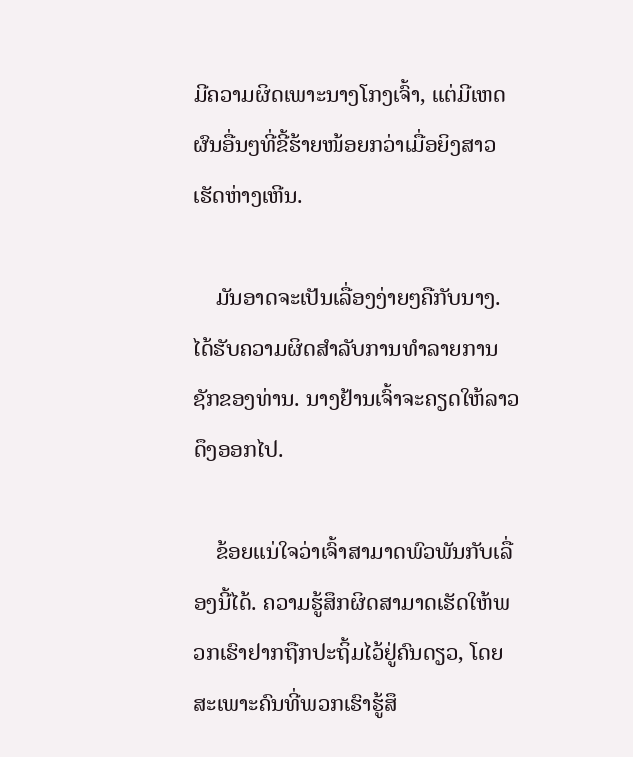ມີຄວາມຜິດເພາະນາງໂກງເຈົ້າ, ແຕ່ມີເຫດຜົນອື່ນໆທີ່ຂີ້ຮ້າຍໜ້ອຍກວ່າເມື່ອຍິງສາວເຮັດຫ່າງເຫີນ.

    ມັນອາດຈະເປັນເລື່ອງງ່າຍໆຄືກັບນາງ. ໄດ້ຮັບຄວາມຜິດສໍາລັບການທໍາລາຍການຊັກຂອງທ່ານ. ນາງຢ້ານເຈົ້າຈະຄຽດໃຫ້ລາວດຶງອອກໄປ.

    ຂ້ອຍແນ່ໃຈວ່າເຈົ້າສາມາດພົວພັນກັບເລື່ອງນີ້ໄດ້. ຄວາມຮູ້ສຶກຜິດສາມາດເຮັດໃຫ້ພວກເຮົາຢາກຖືກປະຖິ້ມໄວ້ຢູ່ຄົນດຽວ, ໂດຍສະເພາະຄົນທີ່ພວກເຮົາຮູ້ສຶ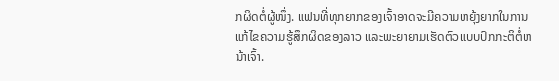ກຜິດຕໍ່ຜູ້ໜຶ່ງ. ແຟນທີ່ທຸກຍາກຂອງເຈົ້າອາດຈະມີຄວາມຫຍຸ້ງຍາກໃນການແກ້ໄຂຄວາມຮູ້ສຶກຜິດຂອງລາວ ແລະພະຍາຍາມເຮັດຕົວແບບປົກກະຕິຕໍ່ຫນ້າເຈົ້າ.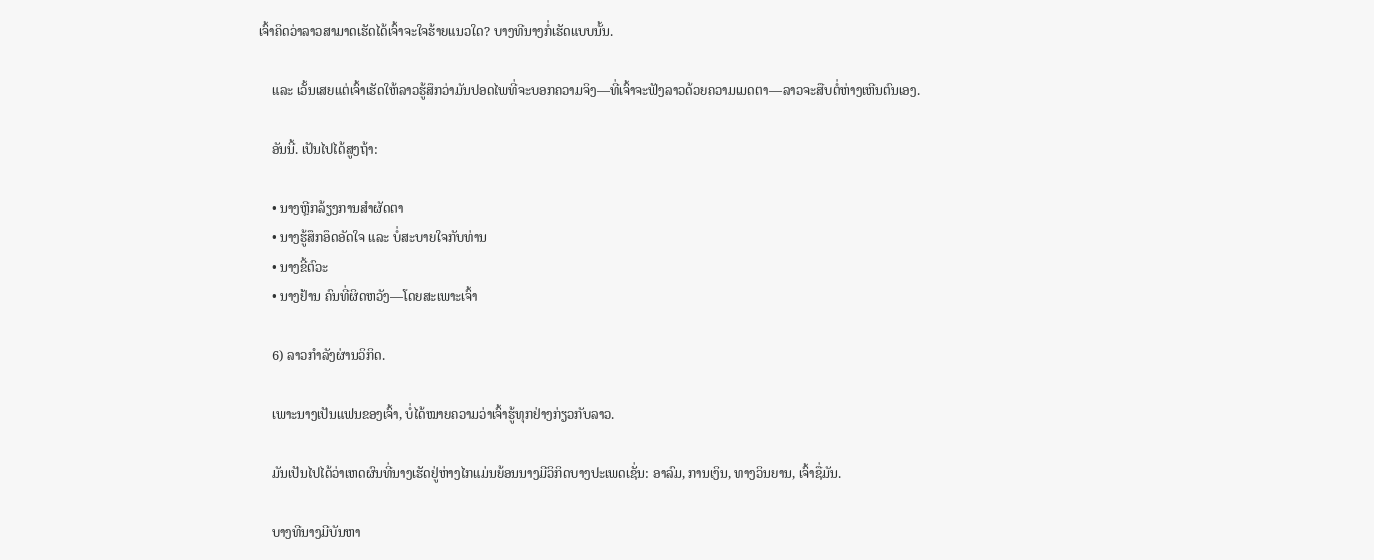ເຈົ້າຄິດວ່າລາວສາມາດເຮັດໄດ້ເຈົ້າຈະໃຈຮ້າຍແນວໃດ? ບາງທີນາງກໍ່ເຮັດແບບນັ້ນ.

    ແລະ ເວັ້ນເສຍແຕ່ເຈົ້າເຮັດໃຫ້ລາວຮູ້ສຶກວ່າມັນປອດໄພທີ່ຈະບອກຄວາມຈິງ—ທີ່ເຈົ້າຈະຟັງລາວດ້ວຍຄວາມເມດຕາ—ລາວຈະສືບຕໍ່ຫ່າງເຫີນຕົນເອງ.

    ອັນນີ້. ເປັນໄປໄດ້ສູງຖ້າ:

    • ນາງຫຼີກລ້ຽງການສຳຜັດຕາ
    • ນາງຮູ້ສຶກອຶດອັດໃຈ ແລະ ບໍ່ສະບາຍໃຈກັບທ່ານ
    • ນາງຂີ້ຕົວະ
    • ນາງຢ້ານ ຄົນທີ່ຜິດຫວັງ—ໂດຍສະເພາະເຈົ້າ

    6) ລາວກຳລັງຜ່ານວິກິດ.

    ເພາະນາງເປັນແຟນຂອງເຈົ້າ, ບໍ່ໄດ້ໝາຍຄວາມວ່າເຈົ້າຮູ້ທຸກຢ່າງກ່ຽວກັບລາວ.

    ມັນເປັນໄປໄດ້ວ່າເຫດຜົນທີ່ນາງເຮັດຢູ່ຫ່າງໄກແມ່ນຍ້ອນນາງມີວິກິດບາງປະເພດເຊັ່ນ: ອາລົມ, ການເງິນ, ທາງວິນຍານ, ເຈົ້າຊື່ມັນ.

    ບາງທີນາງມີບັນຫາ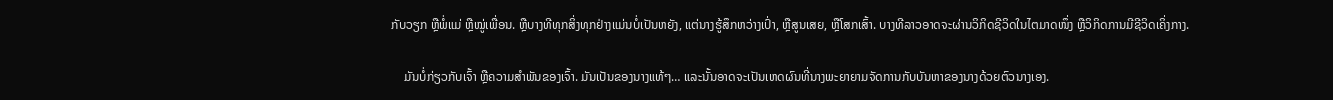ກັບວຽກ ຫຼືພໍ່ແມ່ ຫຼືໝູ່ເພື່ອນ. ຫຼືບາງທີທຸກສິ່ງທຸກຢ່າງແມ່ນບໍ່ເປັນຫຍັງ, ແຕ່ນາງຮູ້ສຶກຫວ່າງເປົ່າ, ຫຼືສູນເສຍ, ຫຼືໂສກເສົ້າ. ບາງທີລາວອາດຈະຜ່ານວິກິດຊີວິດໃນໄຕມາດໜຶ່ງ ຫຼືວິກິດການມີຊີວິດເຄິ່ງກາງ.

    ມັນບໍ່ກ່ຽວກັບເຈົ້າ ຫຼືຄວາມສຳພັນຂອງເຈົ້າ. ມັນເປັນຂອງນາງແທ້ໆ… ແລະນັ້ນອາດຈະເປັນເຫດຜົນທີ່ນາງພະຍາຍາມຈັດການກັບບັນຫາຂອງນາງດ້ວຍຕົວນາງເອງ.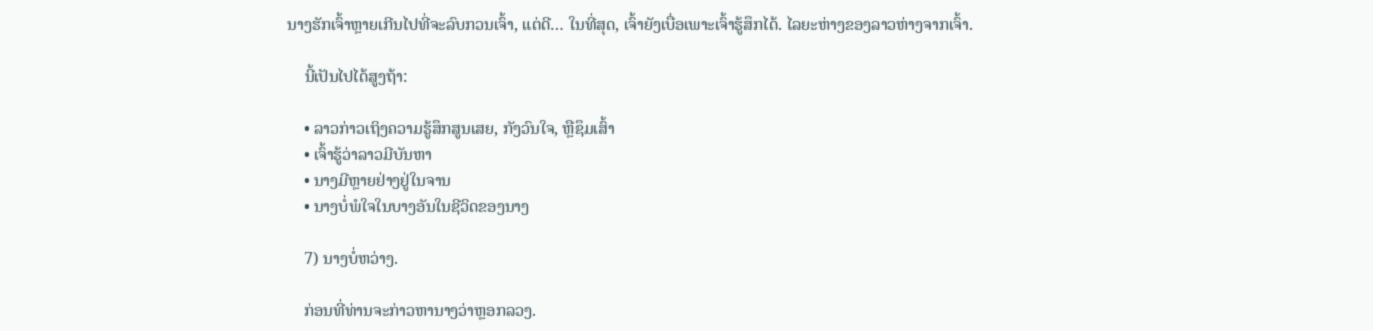ນາງຮັກເຈົ້າຫຼາຍເກີນໄປທີ່ຈະລົບກວນເຈົ້າ, ແຕ່ດີ… ໃນທີ່ສຸດ, ເຈົ້າຍັງເບື່ອເພາະເຈົ້າຮູ້ສຶກໄດ້. ໄລຍະຫ່າງຂອງລາວຫ່າງຈາກເຈົ້າ.

    ນີ້ເປັນໄປໄດ້ສູງຖ້າ:

    • ລາວກ່າວເຖິງຄວາມຮູ້ສຶກສູນເສຍ, ກັງວົນໃຈ, ຫຼືຊຶມເສົ້າ
    • ເຈົ້າຮູ້ວ່າລາວມີບັນຫາ
    • ນາງມີຫຼາຍຢ່າງຢູ່ໃນຈານ
    • ນາງບໍ່ພໍໃຈໃນບາງອັນໃນຊີວິດຂອງນາງ

    7) ນາງບໍ່ຫວ່າງ.

    ກ່ອນທີ່ທ່ານຈະກ່າວຫານາງວ່າຫຼອກລວງ.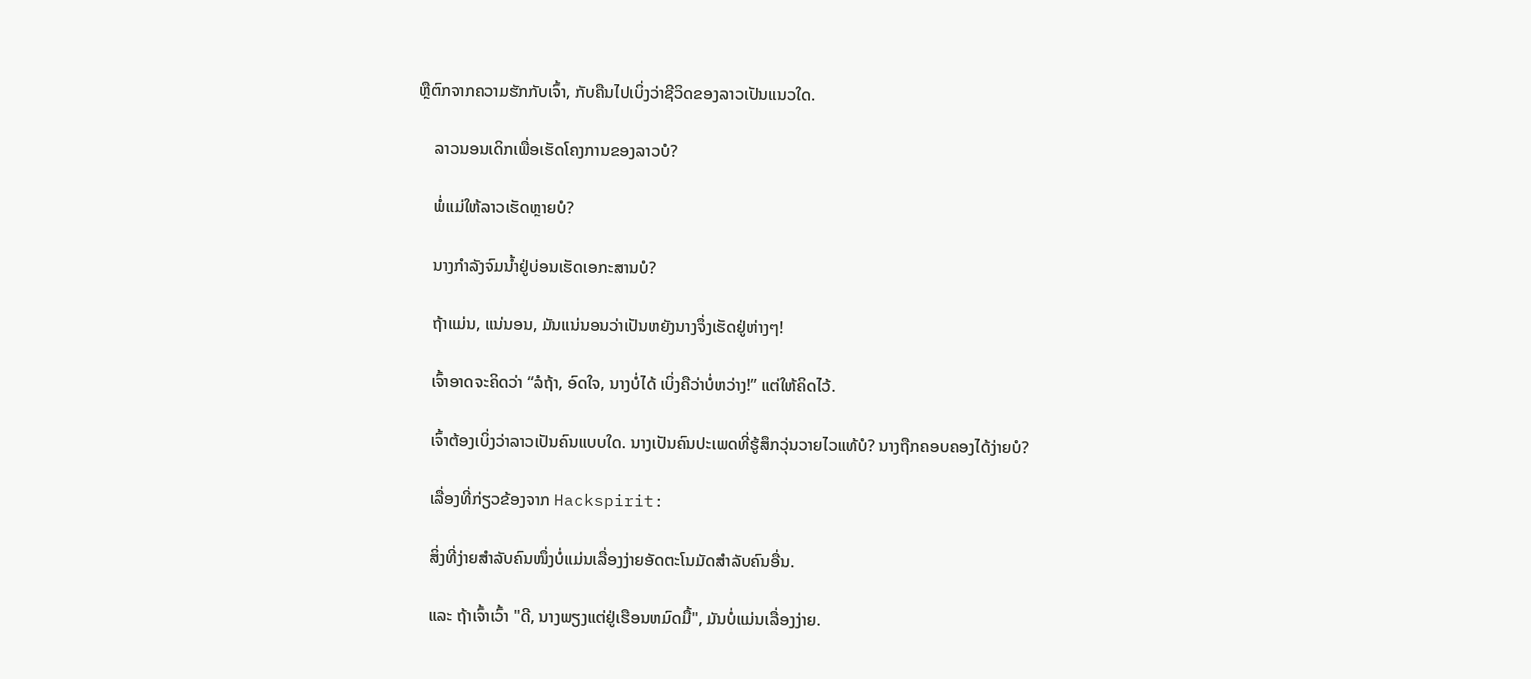ຫຼືຕົກຈາກຄວາມຮັກກັບເຈົ້າ, ກັບຄືນໄປເບິ່ງວ່າຊີວິດຂອງລາວເປັນແນວໃດ.

    ລາວນອນເດິກເພື່ອເຮັດໂຄງການຂອງລາວບໍ?

    ພໍ່ແມ່ໃຫ້ລາວເຮັດຫຼາຍບໍ?

    ນາງກຳລັງຈົມນ້ຳຢູ່ບ່ອນເຮັດເອກະສານບໍ?

    ຖ້າແມ່ນ, ແນ່ນອນ, ມັນແນ່ນອນວ່າເປັນຫຍັງນາງຈຶ່ງເຮັດຢູ່ຫ່າງໆ!

    ເຈົ້າອາດຈະຄິດວ່າ “ລໍຖ້າ, ອົດໃຈ, ນາງບໍ່ໄດ້ ເບິ່ງຄືວ່າບໍ່ຫວ່າງ!” ແຕ່ໃຫ້ຄິດໄວ້.

    ເຈົ້າຕ້ອງເບິ່ງວ່າລາວເປັນຄົນແບບໃດ. ນາງເປັນຄົນປະເພດທີ່ຮູ້ສຶກວຸ່ນວາຍໄວແທ້ບໍ? ນາງຖືກຄອບຄອງໄດ້ງ່າຍບໍ?

    ເລື່ອງທີ່ກ່ຽວຂ້ອງຈາກ Hackspirit:

    ສິ່ງທີ່ງ່າຍສຳລັບຄົນໜຶ່ງບໍ່ແມ່ນເລື່ອງງ່າຍອັດຕະໂນມັດສຳລັບຄົນອື່ນ.

    ແລະ ຖ້າເຈົ້າເວົ້າ "ດີ, ນາງພຽງແຕ່ຢູ່ເຮືອນຫມົດມື້", ມັນບໍ່ແມ່ນເລື່ອງງ່າຍ.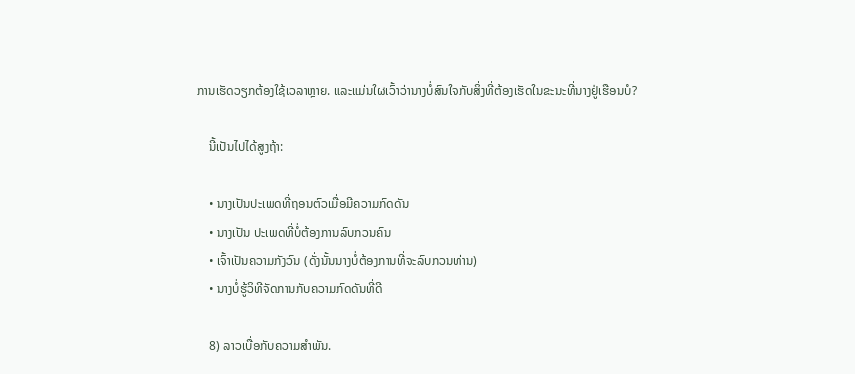ການເຮັດວຽກຕ້ອງໃຊ້ເວລາຫຼາຍ. ແລະແມ່ນໃຜເວົ້າວ່ານາງບໍ່ສົນໃຈກັບສິ່ງທີ່ຕ້ອງເຮັດໃນຂະນະທີ່ນາງຢູ່ເຮືອນບໍ?

    ນີ້ເປັນໄປໄດ້ສູງຖ້າ:

    • ນາງເປັນປະເພດທີ່ຖອນຕົວເມື່ອມີຄວາມກົດດັນ
    • ນາງເປັນ ປະເພດທີ່ບໍ່ຕ້ອງການລົບກວນຄົນ
    • ເຈົ້າເປັນຄວາມກັງວົນ (ດັ່ງນັ້ນນາງບໍ່ຕ້ອງການທີ່ຈະລົບກວນທ່ານ)
    • ນາງບໍ່ຮູ້ວິທີຈັດການກັບຄວາມກົດດັນທີ່ດີ

    8) ລາວເບື່ອກັບຄວາມສຳພັນ.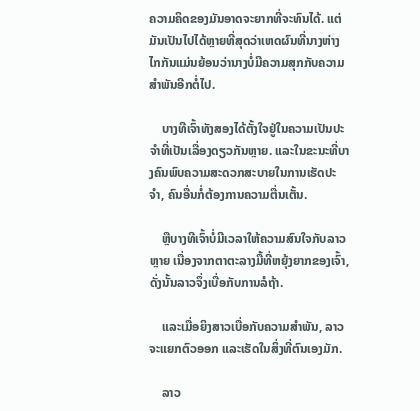ຄວາມຄິດຂອງມັນອາດຈະຍາກທີ່ຈະທົນໄດ້. ແຕ່ມັນເປັນໄປໄດ້ຫຼາຍທີ່ສຸດວ່າເຫດຜົນທີ່ນາງຫ່າງໄກກັນແມ່ນຍ້ອນວ່ານາງບໍ່ມີຄວາມສຸກກັບຄວາມສຳພັນອີກຕໍ່ໄປ.

    ບາງທີເຈົ້າທັງສອງໄດ້ຕັ້ງໃຈຢູ່ໃນຄວາມເປັນປະຈຳທີ່ເປັນເລື່ອງດຽວກັນຫຼາຍ. ແລະໃນຂະນະທີ່ບາງຄົນພົບຄວາມສະດວກສະບາຍໃນການເຮັດປະຈຳ, ຄົນອື່ນກໍ່ຕ້ອງການຄວາມຕື່ນເຕັ້ນ.

    ຫຼືບາງທີເຈົ້າບໍ່ມີເວລາໃຫ້ຄວາມສົນໃຈກັບລາວຫຼາຍ ເນື່ອງຈາກຕາຕະລາງມື້ທີ່ຫຍຸ້ງຍາກຂອງເຈົ້າ, ດັ່ງນັ້ນລາວຈຶ່ງເບື່ອກັບການລໍຖ້າ.

    ແລະເມື່ອຍິງສາວເບື່ອກັບຄວາມສຳພັນ, ລາວຈະແຍກຕົວອອກ ແລະເຮັດໃນສິ່ງທີ່ຕົນເອງມັກ.

    ລາວ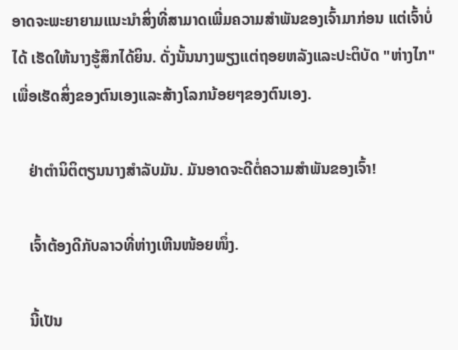ອາດຈະພະຍາຍາມແນະນຳສິ່ງທີ່ສາມາດເພີ່ມຄວາມສຳພັນຂອງເຈົ້າມາກ່ອນ ແຕ່ເຈົ້າບໍ່ໄດ້ ເຮັດໃຫ້ນາງຮູ້ສຶກໄດ້ຍິນ. ດັ່ງນັ້ນນາງພຽງແຕ່ຖອຍຫລັງແລະປະຕິບັດ "ຫ່າງໄກ" ເພື່ອເຮັດສິ່ງຂອງຕົນເອງແລະສ້າງໂລກນ້ອຍໆຂອງຕົນເອງ.

    ຢ່າຕໍານິຕິຕຽນນາງສໍາລັບມັນ. ມັນອາດຈະດີຕໍ່ຄວາມສຳພັນຂອງເຈົ້າ!

    ເຈົ້າຕ້ອງດີກັບລາວທີ່ຫ່າງເຫີນໜ້ອຍໜຶ່ງ.

    ນີ້ເປັນ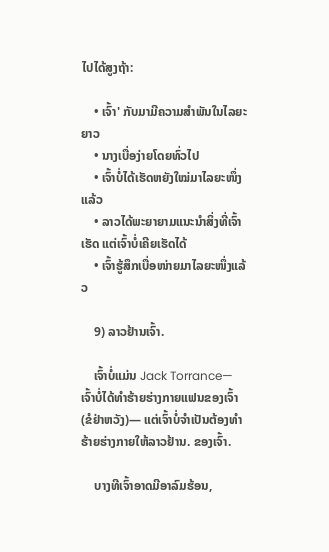ໄປໄດ້ສູງຖ້າ:

    • ເຈົ້າ' ກັບມາມີຄວາມສໍາພັນໃນໄລຍະຍາວ
    • ນາງເບື່ອງ່າຍໂດຍທົ່ວໄປ
    • ເຈົ້າບໍ່ໄດ້ເຮັດຫຍັງໃໝ່ມາໄລຍະໜຶ່ງແລ້ວ
    • ລາວໄດ້ພະຍາຍາມແນະນຳສິ່ງທີ່ເຈົ້າເຮັດ ແຕ່ເຈົ້າບໍ່ເຄີຍເຮັດໄດ້
    • ເຈົ້າຮູ້ສຶກເບື່ອໜ່າຍມາໄລຍະໜຶ່ງແລ້ວ

    9) ລາວຢ້ານເຈົ້າ.

    ເຈົ້າບໍ່ແມ່ນ Jack Torrance—ເຈົ້າບໍ່ໄດ້ທຳຮ້າຍຮ່າງກາຍແຟນຂອງເຈົ້າ (ຂໍຢ່າຫວັງ)— ແຕ່ເຈົ້າບໍ່ຈຳເປັນຕ້ອງທຳຮ້າຍຮ່າງກາຍໃຫ້ລາວຢ້ານ. ຂອງເຈົ້າ.

    ບາງທີເຈົ້າອາດມີອາລົມຮ້ອນ,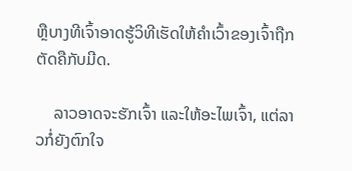ຫຼືບາງທີເຈົ້າອາດຮູ້ວິທີເຮັດໃຫ້ຄຳເວົ້າຂອງເຈົ້າຖືກຕັດຄືກັບມີດ.

    ລາວອາດຈະຮັກເຈົ້າ ແລະໃຫ້ອະໄພເຈົ້າ, ແຕ່ລາວກໍ່ຍັງຕົກໃຈ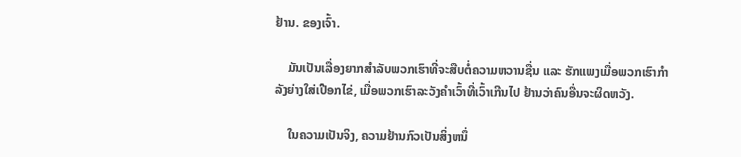ຢ້ານ. ຂອງເຈົ້າ.

    ມັນເປັນເລື່ອງຍາກສຳລັບພວກເຮົາທີ່ຈະສືບຕໍ່ຄວາມຫວານຊື່ນ ແລະ ຮັກແພງເມື່ອພວກເຮົາກຳລັງຍ່າງໃສ່ເປືອກໄຂ່, ເມື່ອພວກເຮົາລະວັງຄຳເວົ້າທີ່ເວົ້າເກີນໄປ ຢ້ານວ່າຄົນອື່ນຈະຜິດຫວັງ.

    ໃນຄວາມເປັນຈິງ, ຄວາມຢ້ານກົວເປັນສິ່ງຫນຶ່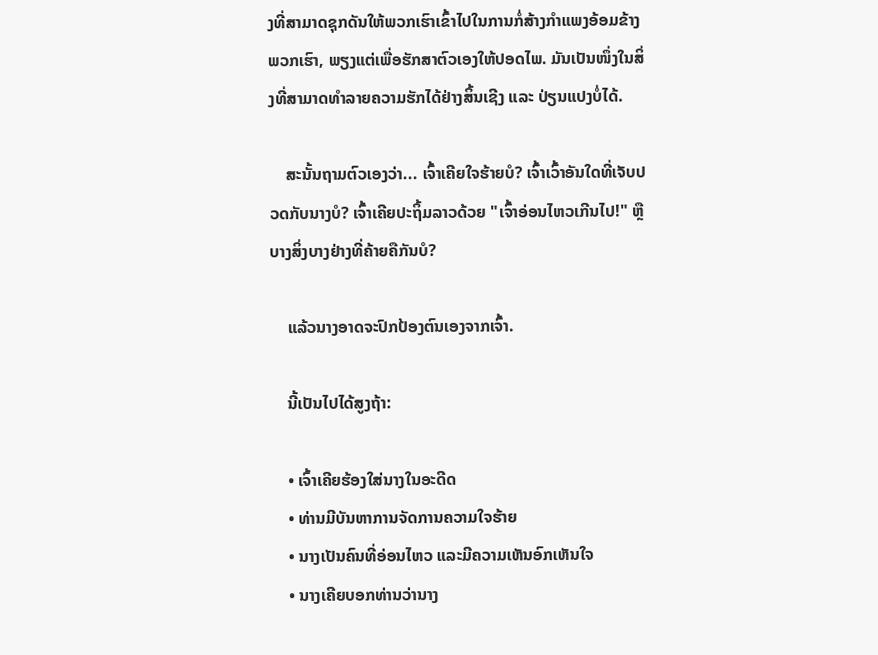ງທີ່ສາມາດຊຸກດັນໃຫ້ພວກເຮົາເຂົ້າໄປໃນການກໍ່ສ້າງກໍາແພງອ້ອມຂ້າງພວກເຮົາ, ພຽງແຕ່ເພື່ອຮັກສາຕົວເອງໃຫ້ປອດໄພ. ມັນເປັນໜຶ່ງໃນສິ່ງທີ່ສາມາດທຳລາຍຄວາມຮັກໄດ້ຢ່າງສິ້ນເຊີງ ແລະ ປ່ຽນແປງບໍ່ໄດ້.

    ສະນັ້ນຖາມຕົວເອງວ່າ... ເຈົ້າເຄີຍໃຈຮ້າຍບໍ? ເຈົ້າເວົ້າອັນໃດທີ່ເຈັບປວດກັບນາງບໍ? ເຈົ້າເຄີຍປະຖິ້ມລາວດ້ວຍ "ເຈົ້າອ່ອນໄຫວເກີນໄປ!" ຫຼືບາງສິ່ງບາງຢ່າງທີ່ຄ້າຍຄືກັນບໍ?

    ແລ້ວນາງອາດຈະປົກປ້ອງຕົນເອງຈາກເຈົ້າ.

    ນີ້ເປັນໄປໄດ້ສູງຖ້າ:

    • ເຈົ້າເຄີຍຮ້ອງໃສ່ນາງໃນອະດີດ
    • ທ່ານມີບັນຫາການຈັດການຄວາມໃຈຮ້າຍ
    • ນາງເປັນຄົນທີ່ອ່ອນໄຫວ ແລະມີຄວາມເຫັນອົກເຫັນໃຈ
    • ນາງເຄີຍບອກທ່ານວ່ານາງ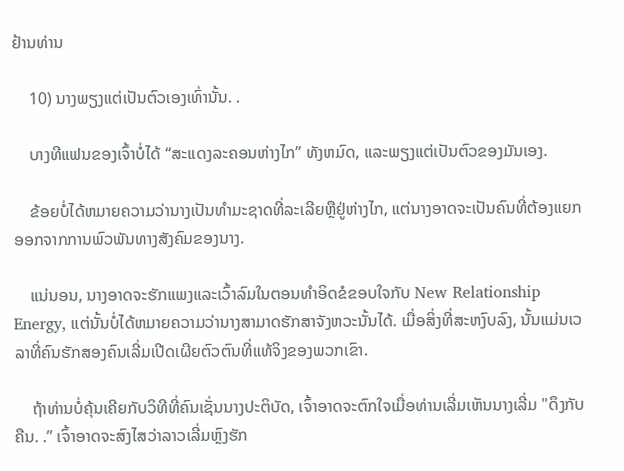ຢ້ານທ່ານ

    10) ນາງພຽງແຕ່ເປັນຕົວເອງເທົ່ານັ້ນ. .

    ບາງທີແຟນຂອງເຈົ້າບໍ່ໄດ້ “ສະແດງລະຄອນຫ່າງໄກ” ທັງຫມົດ, ແລະພຽງແຕ່ເປັນຕົວຂອງມັນເອງ.

    ຂ້ອຍບໍ່ໄດ້ຫມາຍຄວາມວ່ານາງເປັນທໍາມະຊາດທີ່ລະເລີຍຫຼືຢູ່ຫ່າງໄກ, ແຕ່ນາງອາດຈະເປັນຄົນທີ່ຕ້ອງແຍກອອກຈາກການພົວພັນທາງສັງຄົມຂອງນາງ.

    ແນ່ນອນ, ນາງອາດຈະຮັກແພງແລະເວົ້າລົມໃນຕອນທໍາອິດຂໍຂອບໃຈກັບ New Relationship Energy, ແຕ່ນັ້ນບໍ່ໄດ້ຫມາຍຄວາມວ່ານາງສາມາດຮັກສາຈັງຫວະນັ້ນໄດ້. ເມື່ອສິ່ງທີ່ສະຫງົບລົງ, ນັ້ນແມ່ນເວລາທີ່ຄົນຮັກສອງຄົນເລີ່ມເປີດເຜີຍຕົວຕົນທີ່ແທ້ຈິງຂອງພວກເຂົາ.

    ຖ້າທ່ານບໍ່ຄຸ້ນເຄີຍກັບວິທີທີ່ຄົນເຊັ່ນນາງປະຕິບັດ, ເຈົ້າອາດຈະຕົກໃຈເມື່ອທ່ານເລີ່ມເຫັນນາງເລີ່ມ "ດຶງກັບຄືນ. .” ເຈົ້າອາດຈະສົງໄສວ່າລາວເລີ່ມຫຼົງຮັກ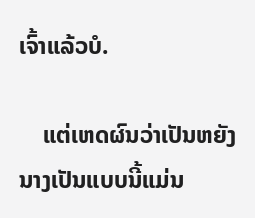ເຈົ້າແລ້ວບໍ.

    ແຕ່ເຫດຜົນວ່າເປັນຫຍັງນາງເປັນແບບນີ້ແມ່ນ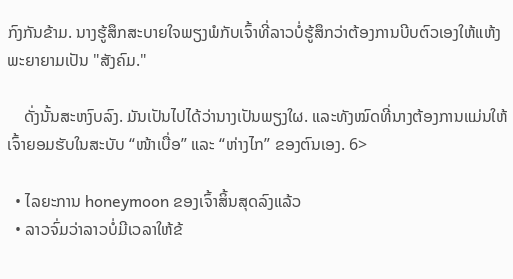ກົງກັນຂ້າມ. ນາງຮູ້ສຶກສະບາຍໃຈພຽງພໍກັບເຈົ້າທີ່ລາວບໍ່ຮູ້ສຶກວ່າຕ້ອງການບີບຕົວເອງໃຫ້ແຫ້ງ ພະຍາຍາມເປັນ "ສັງຄົມ."

    ດັ່ງນັ້ນສະຫງົບລົງ. ມັນເປັນໄປໄດ້ວ່ານາງເປັນພຽງໃຜ. ແລະທັງໝົດທີ່ນາງຕ້ອງການແມ່ນໃຫ້ເຈົ້າຍອມຮັບໃນສະບັບ “ໜ້າເບື່ອ” ແລະ “ຫ່າງໄກ” ຂອງຕົນເອງ. 6>

  • ໄລຍະການ honeymoon ຂອງເຈົ້າສິ້ນສຸດລົງແລ້ວ
  • ລາວຈົ່ມວ່າລາວບໍ່ມີເວລາໃຫ້ຂ້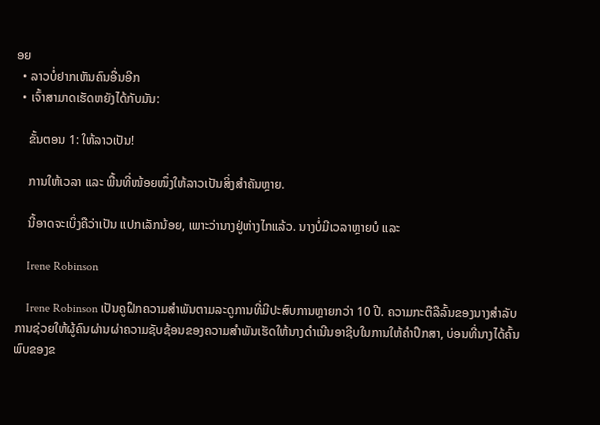ອຍ
  • ລາວບໍ່ຢາກເຫັນຄົນອື່ນອີກ
  • ເຈົ້າສາມາດເຮັດຫຍັງໄດ້ກັບມັນ:

    ຂັ້ນຕອນ 1: ໃຫ້ລາວເປັນ!

    ການໃຫ້ເວລາ ແລະ ພື້ນທີ່ໜ້ອຍໜຶ່ງໃຫ້ລາວເປັນສິ່ງສຳຄັນຫຼາຍ.

    ນີ້ອາດຈະເບິ່ງຄືວ່າເປັນ ແປກເລັກນ້ອຍ, ເພາະວ່ານາງຢູ່ຫ່າງໄກແລ້ວ. ນາງບໍ່ມີເວລາຫຼາຍບໍ ແລະ

    Irene Robinson

    Irene Robinson ເປັນຄູຝຶກຄວາມສໍາພັນຕາມລະດູການທີ່ມີປະສົບການຫຼາຍກວ່າ 10 ປີ. ຄວາມກະຕືລືລົ້ນຂອງນາງສໍາລັບການຊ່ວຍໃຫ້ຜູ້ຄົນຜ່ານຜ່າຄວາມຊັບຊ້ອນຂອງຄວາມສໍາພັນເຮັດໃຫ້ນາງດໍາເນີນອາຊີບໃນການໃຫ້ຄໍາປຶກສາ, ບ່ອນທີ່ນາງໄດ້ຄົ້ນພົບຂອງຂ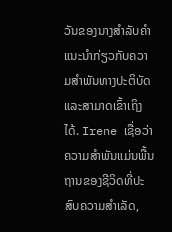ວັນຂອງນາງສໍາລັບຄໍາແນະນໍາກ່ຽວກັບຄວາມສໍາພັນທາງປະຕິບັດແລະສາມາດເຂົ້າເຖິງໄດ້. Irene ເຊື່ອວ່າຄວາມສຳພັນແມ່ນພື້ນຖານຂອງຊີວິດທີ່ປະສົບຄວາມສຳເລັດ,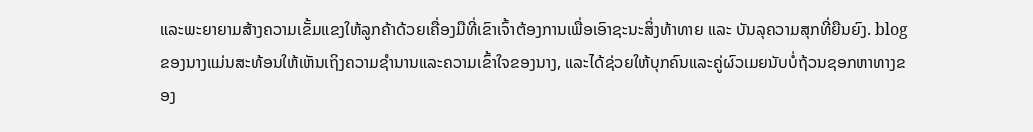ແລະພະຍາຍາມສ້າງຄວາມເຂັ້ມແຂງໃຫ້ລູກຄ້າດ້ວຍເຄື່ອງມືທີ່ເຂົາເຈົ້າຕ້ອງການເພື່ອເອົາຊະນະສິ່ງທ້າທາຍ ແລະ ບັນລຸຄວາມສຸກທີ່ຍືນຍົງ. blog ຂອງນາງແມ່ນສະທ້ອນໃຫ້ເຫັນເຖິງຄວາມຊໍານານແລະຄວາມເຂົ້າໃຈຂອງນາງ, ແລະໄດ້ຊ່ວຍໃຫ້ບຸກຄົນແລະຄູ່ຜົວເມຍນັບບໍ່ຖ້ວນຊອກຫາທາງຂອງ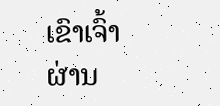ເຂົາເຈົ້າຜ່ານ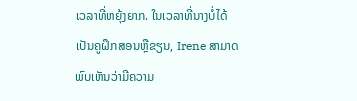ເວລາທີ່ຫຍຸ້ງຍາກ. ໃນເວລາທີ່ນາງບໍ່ໄດ້ເປັນຄູຝຶກສອນຫຼືຂຽນ, Irene ສາມາດພົບເຫັນວ່າມີຄວາມ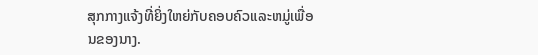ສຸກກາງແຈ້ງທີ່ຍິ່ງໃຫຍ່ກັບຄອບຄົວແລະຫມູ່ເພື່ອນຂອງນາງ.